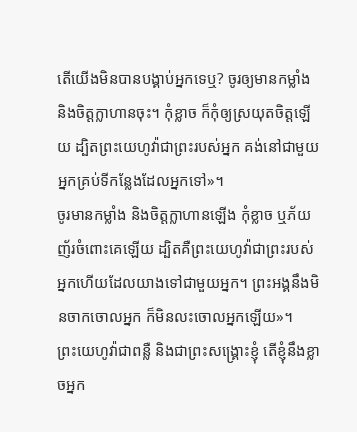តើយើងមិនបានបង្គាប់អ្នកទេឬ? ចូរឲ្យមានកម្លាំង និងចិត្តក្លាហានចុះ។ កុំខ្លាច ក៏កុំឲ្យស្រយុតចិត្តឡើយ ដ្បិតព្រះយេហូវ៉ាជាព្រះរបស់អ្នក គង់នៅជាមួយអ្នកគ្រប់ទីកន្លែងដែលអ្នកទៅ»។
ចូរមានកម្លាំង និងចិត្តក្លាហានឡើង កុំខ្លាច ឬភ័យញ័រចំពោះគេឡើយ ដ្បិតគឺព្រះយេហូវ៉ាជាព្រះរបស់អ្នកហើយដែលយាងទៅជាមួយអ្នក។ ព្រះអង្គនឹងមិនចាកចោលអ្នក ក៏មិនលះចោលអ្នកឡើយ»។
ព្រះយេហូវ៉ាជាពន្លឺ និងជាព្រះសង្គ្រោះខ្ញុំ តើខ្ញុំនឹងខ្លាចអ្នក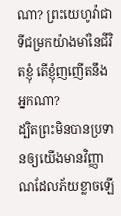ណា? ព្រះយេហូវ៉ាជាទីជម្រកយ៉ាងមាំនៃជីវិតខ្ញុំ តើខ្ញុំញញើតនឹងអ្នកណា?
ដ្បិតព្រះមិនបានប្រទានឲ្យយើងមានវិញ្ញាណដែលភ័យខ្លាចឡើ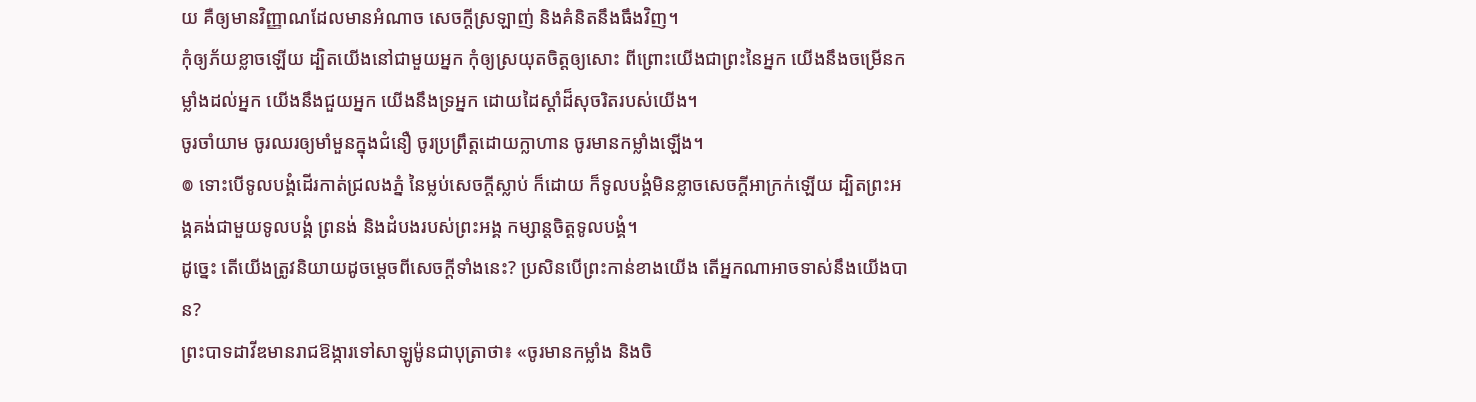យ គឺឲ្យមានវិញ្ញាណដែលមានអំណាច សេចក្ដីស្រឡាញ់ និងគំនិតនឹងធឹងវិញ។
កុំឲ្យភ័យខ្លាចឡើយ ដ្បិតយើងនៅជាមួយអ្នក កុំឲ្យស្រយុតចិត្តឲ្យសោះ ពីព្រោះយើងជាព្រះនៃអ្នក យើងនឹងចម្រើនកម្លាំងដល់អ្នក យើងនឹងជួយអ្នក យើងនឹងទ្រអ្នក ដោយដៃស្តាំដ៏សុចរិតរបស់យើង។
ចូរចាំយាម ចូរឈរឲ្យមាំមួនក្នុងជំនឿ ចូរប្រព្រឹត្តដោយក្លាហាន ចូរមានកម្លាំងឡើង។
៙ ទោះបើទូលបង្គំដើរកាត់ជ្រលងភ្នំ នៃម្លប់សេចក្ដីស្លាប់ ក៏ដោយ ក៏ទូលបង្គំមិនខ្លាចសេចក្ដីអាក្រក់ឡើយ ដ្បិតព្រះអង្គគង់ជាមួយទូលបង្គំ ព្រនង់ និងដំបងរបស់ព្រះអង្គ កម្សាន្តចិត្តទូលបង្គំ។
ដូច្នេះ តើយើងត្រូវនិយាយដូចម្តេចពីសេចក្តីទាំងនេះ? ប្រសិនបើព្រះកាន់ខាងយើង តើអ្នកណាអាចទាស់នឹងយើងបាន?
ព្រះបាទដាវីឌមានរាជឱង្ការទៅសាឡូម៉ូនជាបុត្រាថា៖ «ចូរមានកម្លាំង និងចិ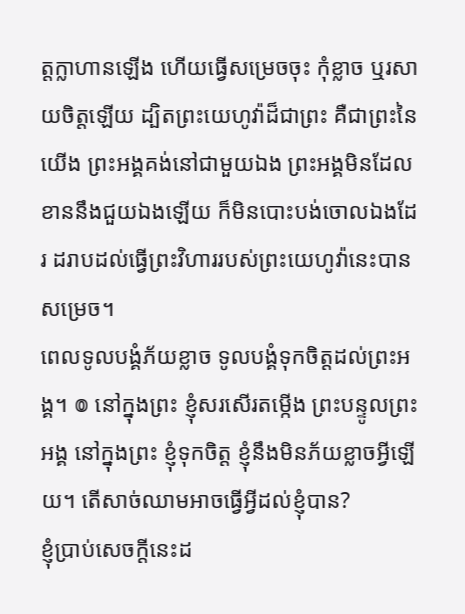ត្តក្លាហានឡើង ហើយធ្វើសម្រេចចុះ កុំខ្លាច ឬរសាយចិត្តឡើយ ដ្បិតព្រះយេហូវ៉ាដ៏ជាព្រះ គឺជាព្រះនៃយើង ព្រះអង្គគង់នៅជាមួយឯង ព្រះអង្គមិនដែលខាននឹងជួយឯងឡើយ ក៏មិនបោះបង់ចោលឯងដែរ ដរាបដល់ធ្វើព្រះវិហាររបស់ព្រះយេហូវ៉ានេះបានសម្រេច។
ពេលទូលបង្គំភ័យខ្លាច ទូលបង្គំទុកចិត្តដល់ព្រះអង្គ។ ៙ នៅក្នុងព្រះ ខ្ញុំសរសើរតម្កើង ព្រះបន្ទូលព្រះអង្គ នៅក្នុងព្រះ ខ្ញុំទុកចិត្ត ខ្ញុំនឹងមិនភ័យខ្លាចអ្វីឡើយ។ តើសាច់ឈាមអាចធ្វើអ្វីដល់ខ្ញុំបាន?
ខ្ញុំប្រាប់សេចក្ដីនេះដ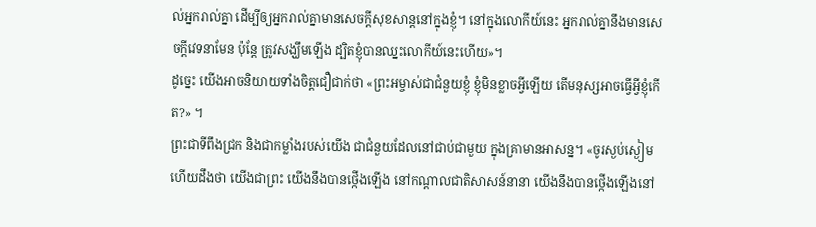ល់អ្នករាល់គ្នា ដើម្បីឲ្យអ្នករាល់គ្នាមានសេចក្តីសុខសាន្តនៅក្នុងខ្ញុំ។ នៅក្នុងលោកីយ៍នេះ អ្នករាល់គ្នានឹងមានសេចក្តីវេទនាមែន ប៉ុន្តែ ត្រូវសង្ឃឹមឡើង ដ្បិតខ្ញុំបានឈ្នះលោកីយ៍នេះហើយ»។
ដូច្នេះ យើងអាចនិយាយទាំងចិត្តជឿជាក់ថា «ព្រះអម្ចាស់ជាជំនួយខ្ញុំ ខ្ញុំមិនខ្លាចអ្វីឡើយ តើមនុស្សអាចធ្វើអ្វីខ្ញុំកើត?» ។
ព្រះជាទីពឹងជ្រក និងជាកម្លាំងរបស់យើង ជាជំនួយដែលនៅជាប់ជាមួយ ក្នុងគ្រាមានអាសន្ន។ «ចូរស្ងប់ស្ងៀម ហើយដឹងថា យើងជាព្រះ យើងនឹងបានថ្កើងឡើង នៅកណ្ដាលជាតិសាសន៍នានា យើងនឹងបានថ្កើងឡើងនៅ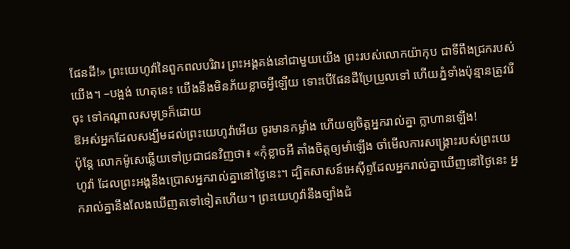ផែនដី!» ព្រះយេហូវ៉ានៃពួកពលបរិវារ ព្រះអង្គគង់នៅជាមួយយើង ព្រះរបស់លោកយ៉ាកុប ជាទីពឹងជ្រករបស់យើង។ –បង្អង់ ហេតុនេះ យើងនឹងមិនភ័យខ្លាចអ្វីឡើយ ទោះបើផែនដីប្រែប្រួលទៅ ហើយភ្នំទាំងប៉ុន្មានត្រូវរើចុះ ទៅកណ្ដាលសមុទ្រក៏ដោយ
ឱអស់អ្នកដែលសង្ឃឹមដល់ព្រះយេហូវ៉ាអើយ ចូរមានកម្លាំង ហើយឲ្យចិត្តអ្នករាល់គ្នា ក្លាហានឡើង!
ប៉ុន្ដែ លោកម៉ូសេឆ្លើយទៅប្រជាជនវិញថា៖ «កុំខ្លាចអី តាំងចិត្តឲ្យមាំឡើង ចាំមើលការសង្គ្រោះរបស់ព្រះយេហូវ៉ា ដែលព្រះអង្គនឹងប្រោសអ្នករាល់គ្នានៅថ្ងៃនេះ។ ដ្បិតសាសន៍អេស៊ីព្ទដែលអ្នករាល់គ្នាឃើញនៅថ្ងៃនេះ អ្នករាល់គ្នានឹងលែងឃើញតទៅទៀតហើយ។ ព្រះយេហូវ៉ានឹងច្បាំងជំ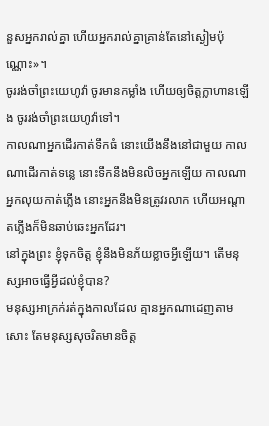នួសអ្នករាល់គ្នា ហើយអ្នករាល់គ្នាគ្រាន់តែនៅស្ងៀមប៉ុណ្ណោះ»។
ចូររង់ចាំព្រះយេហូវ៉ា ចូរមានកម្លាំង ហើយឲ្យចិត្តក្លាហានឡើង ចូររង់ចាំព្រះយេហូវ៉ាទៅ។
កាលណាអ្នកដើរកាត់ទឹកធំ នោះយើងនឹងនៅជាមួយ កាលណាដើរកាត់ទន្លេ នោះទឹកនឹងមិនលិចអ្នកឡើយ កាលណាអ្នកលុយកាត់ភ្លើង នោះអ្នកនឹងមិនត្រូវរលាក ហើយអណ្ដាតភ្លើងក៏មិនឆាប់ឆេះអ្នកដែរ។
នៅក្នុងព្រះ ខ្ញុំទុកចិត្ត ខ្ញុំនឹងមិនភ័យខ្លាចអ្វីឡើយ។ តើមនុស្សអាចធ្វើអ្វីដល់ខ្ញុំបាន?
មនុស្សអាក្រក់រត់ក្នុងកាលដែល គ្មានអ្នកណាដេញតាមសោះ តែមនុស្សសុចរិតមានចិត្ត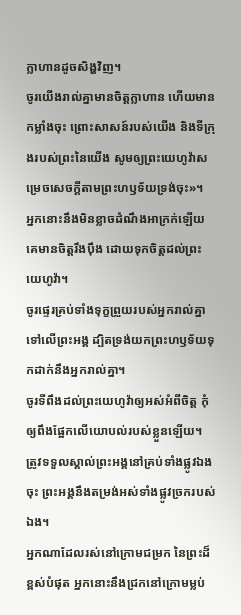ក្លាហានដូចសិង្ហវិញ។
ចូរយើងរាល់គ្នាមានចិត្តក្លាហាន ហើយមានកម្លាំងចុះ ព្រោះសាសន៍របស់យើង និងទីក្រុងរបស់ព្រះនៃយើង សូមឲ្យព្រះយេហូវ៉ាសម្រេចសេចក្ដីតាមព្រះហឫទ័យទ្រង់ចុះ»។
អ្នកនោះនឹងមិនខ្លាចដំណឹងអាក្រក់ឡើយ គេមានចិត្តរឹងប៉ឹង ដោយទុកចិត្តដល់ព្រះយេហូវ៉ា។
ចូរផ្ទេរគ្រប់ទាំងទុក្ខព្រួយរបស់អ្នករាល់គ្នាទៅលើព្រះអង្គ ដ្បិតទ្រង់យកព្រះហឫទ័យទុកដាក់នឹងអ្នករាល់គ្នា។
ចូរទីពឹងដល់ព្រះយេហូវ៉ាឲ្យអស់អំពីចិត្ត កុំឲ្យពឹងផ្អែកលើយោបល់របស់ខ្លួនឡើយ។ ត្រូវទទួលស្គាល់ព្រះអង្គនៅគ្រប់ទាំងផ្លូវឯងចុះ ព្រះអង្គនឹងតម្រង់អស់ទាំងផ្លូវច្រករបស់ឯង។
អ្នកណាដែលរស់នៅក្រោមជម្រក នៃព្រះដ៏ខ្ពស់បំផុត អ្នកនោះនឹងជ្រកនៅក្រោមម្លប់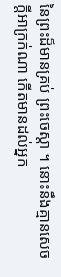នៃព្រះដ៏មានគ្រប់ ព្រះចេស្តា ។ នោះនឹងគ្មានសេចក្ដីអាក្រក់ណា កើតមានដល់អ្នក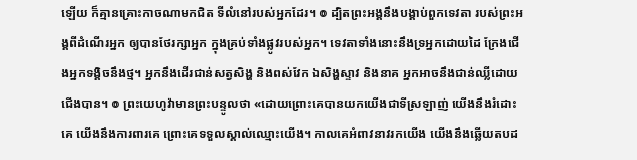ឡើយ ក៏គ្មានគ្រោះកាចណាមកជិត ទីលំនៅរបស់អ្នកដែរ។ ៙ ដ្បិតព្រះអង្គនឹងបង្គាប់ពួកទេវតា របស់ព្រះអង្គពីដំណើរអ្នក ឲ្យបានថែរក្សាអ្នក ក្នុងគ្រប់ទាំងផ្លូវរបស់អ្នក។ ទេវតាទាំងនោះនឹងទ្រអ្នកដោយដៃ ក្រែងជើងអ្នកទង្គិចនឹងថ្ម។ អ្នកនឹងដើរជាន់សត្វសិង្ហ និងពស់វែក ឯសិង្ហស្ទាវ និងនាគ អ្នកអាចនឹងជាន់ឈ្លីដោយជើងបាន។ ៙ ព្រះយេហូវ៉ាមានព្រះបន្ទូលថា «ដោយព្រោះគេបានយកយើងជាទីស្រឡាញ់ យើងនឹងរំដោះគេ យើងនឹងការពារគេ ព្រោះគេទទួលស្គាល់ឈ្មោះយើង។ កាលគេអំពាវនាវរកយើង យើងនឹងឆ្លើយតបដ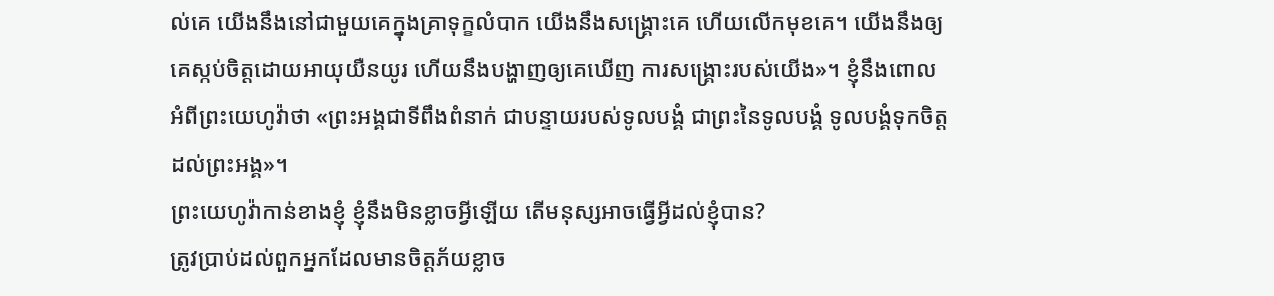ល់គេ យើងនឹងនៅជាមួយគេក្នុងគ្រាទុក្ខលំបាក យើងនឹងសង្គ្រោះគេ ហើយលើកមុខគេ។ យើងនឹងឲ្យគេស្កប់ចិត្តដោយអាយុយឺនយូរ ហើយនឹងបង្ហាញឲ្យគេឃើញ ការសង្គ្រោះរបស់យើង»។ ខ្ញុំនឹងពោលអំពីព្រះយេហូវ៉ាថា «ព្រះអង្គជាទីពឹងពំនាក់ ជាបន្ទាយរបស់ទូលបង្គំ ជាព្រះនៃទូលបង្គំ ទូលបង្គំទុកចិត្តដល់ព្រះអង្គ»។
ព្រះយេហូវ៉ាកាន់ខាងខ្ញុំ ខ្ញុំនឹងមិនខ្លាចអ្វីឡើយ តើមនុស្សអាចធ្វើអ្វីដល់ខ្ញុំបាន?
ត្រូវប្រាប់ដល់ពួកអ្នកដែលមានចិត្តភ័យខ្លាច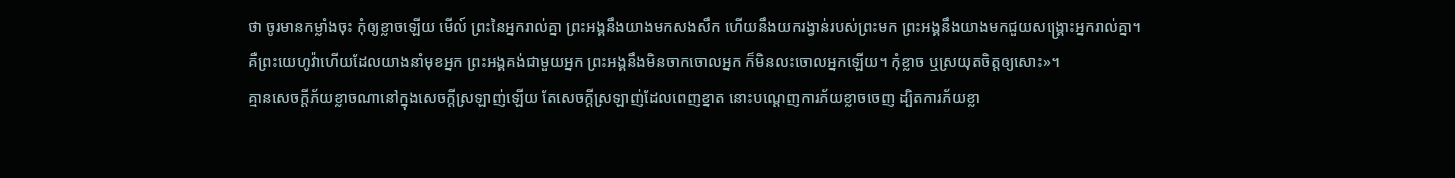ថា ចូរមានកម្លាំងចុះ កុំឲ្យខ្លាចឡើយ មើល៍ ព្រះនៃអ្នករាល់គ្នា ព្រះអង្គនឹងយាងមកសងសឹក ហើយនឹងយករង្វាន់របស់ព្រះមក ព្រះអង្គនឹងយាងមកជួយសង្គ្រោះអ្នករាល់គ្នា។
គឺព្រះយេហូវ៉ាហើយដែលយាងនាំមុខអ្នក ព្រះអង្គគង់ជាមួយអ្នក ព្រះអង្គនឹងមិនចាកចោលអ្នក ក៏មិនលះចោលអ្នកឡើយ។ កុំខ្លាច ឬស្រយុតចិត្តឲ្យសោះ»។
គ្មានសេចក្ដីភ័យខ្លាចណានៅក្នុងសេចក្ដីស្រឡាញ់ឡើយ តែសេចក្ដីស្រឡាញ់ដែលពេញខ្នាត នោះបណ្តេញការភ័យខ្លាចចេញ ដ្បិតការភ័យខ្លា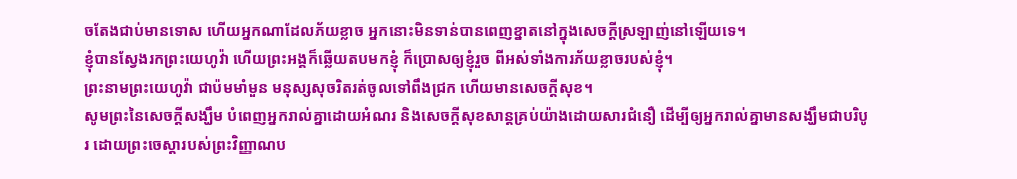ចតែងជាប់មានទោស ហើយអ្នកណាដែលភ័យខ្លាច អ្នកនោះមិនទាន់បានពេញខ្នាតនៅក្នុងសេចក្ដីស្រឡាញ់នៅឡើយទេ។
ខ្ញុំបានស្វែងរកព្រះយេហូវ៉ា ហើយព្រះអង្គក៏ឆ្លើយតបមកខ្ញុំ ក៏ប្រោសឲ្យខ្ញុំរួច ពីអស់ទាំងការភ័យខ្លាចរបស់ខ្ញុំ។
ព្រះនាមព្រះយេហូវ៉ា ជាប៉មមាំមួន មនុស្សសុចរិតរត់ចូលទៅពឹងជ្រក ហើយមានសេចក្ដីសុខ។
សូមព្រះនៃសេចក្តីសង្ឃឹម បំពេញអ្នករាល់គ្នាដោយអំណរ និងសេចក្តីសុខសាន្តគ្រប់យ៉ាងដោយសារជំនឿ ដើម្បីឲ្យអ្នករាល់គ្នាមានសង្ឃឹមជាបរិបូរ ដោយព្រះចេស្តារបស់ព្រះវិញ្ញាណប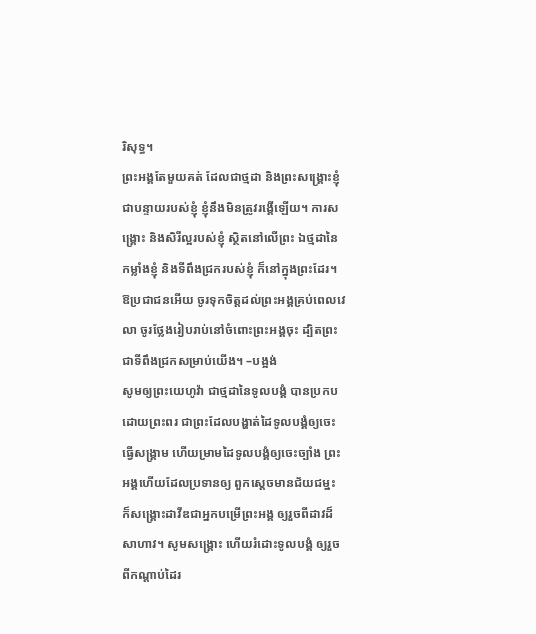រិសុទ្ធ។
ព្រះអង្គតែមួយគត់ ដែលជាថ្មដា និងព្រះសង្គ្រោះខ្ញុំ ជាបន្ទាយរបស់ខ្ញុំ ខ្ញុំនឹងមិនត្រូវរង្គើឡើយ។ ការសង្គ្រោះ និងសិរីល្អរបស់ខ្ញុំ ស្ថិតនៅលើព្រះ ឯថ្មដានៃកម្លាំងខ្ញុំ និងទីពឹងជ្រករបស់ខ្ញុំ ក៏នៅក្នុងព្រះដែរ។ ឱប្រជាជនអើយ ចូរទុកចិត្តដល់ព្រះអង្គគ្រប់ពេលវេលា ចូរថ្លែងរៀបរាប់នៅចំពោះព្រះអង្គចុះ ដ្បិតព្រះជាទីពឹងជ្រកសម្រាប់យើង។ –បង្អង់
សូមឲ្យព្រះយេហូវ៉ា ជាថ្មដានៃទូលបង្គំ បានប្រកបដោយព្រះពរ ជាព្រះដែលបង្ហាត់ដៃទូលបង្គំឲ្យចេះធ្វើសង្គ្រាម ហើយម្រាមដៃទូលបង្គំឲ្យចេះច្បាំង ព្រះអង្គហើយដែលប្រទានឲ្យ ពួកស្តេចមានជ័យជម្នះ ក៏សង្គ្រោះដាវីឌជាអ្នកបម្រើព្រះអង្គ ឲ្យរួចពីដាវដ៏សាហាវ។ សូមសង្គ្រោះ ហើយរំដោះទូលបង្គំ ឲ្យរួចពីកណ្ដាប់ដៃរ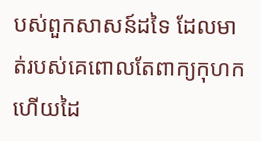បស់ពួកសាសន៍ដទៃ ដែលមាត់របស់គេពោលតែពាក្យកុហក ហើយដៃ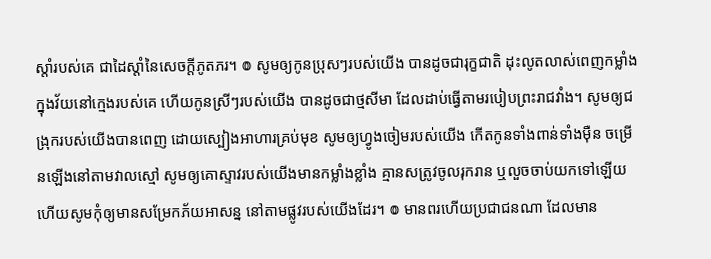ស្តាំរបស់គេ ជាដៃស្ដាំនៃសេចក្ដីភូតភរ។ ៙ សូមឲ្យកូនប្រុសៗរបស់យើង បានដូចជារុក្ខជាតិ ដុះលូតលាស់ពេញកម្លាំង ក្នុងវ័យនៅក្មេងរបស់គេ ហើយកូនស្រីៗរបស់យើង បានដូចជាថ្មសីមា ដែលដាប់ធ្វើតាមរបៀបព្រះរាជវាំង។ សូមឲ្យជង្រុករបស់យើងបានពេញ ដោយស្បៀងអាហារគ្រប់មុខ សូមឲ្យហ្វូងចៀមរបស់យើង កើតកូនទាំងពាន់ទាំងម៉ឺន ចម្រើនឡើងនៅតាមវាលស្មៅ សូមឲ្យគោស្ទាវរបស់យើងមានកម្លាំងខ្លាំង គ្មានសត្រូវចូលរុករាន ឬលួចចាប់យកទៅឡើយ ហើយសូមកុំឲ្យមានសម្រែកភ័យអាសន្ន នៅតាមផ្លូវរបស់យើងដែរ។ ៙ មានពរហើយប្រជាជនណា ដែលមាន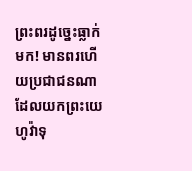ព្រះពរដូច្នេះធ្លាក់មក! មានពរហើយប្រជាជនណា ដែលយកព្រះយេហូវ៉ាទុ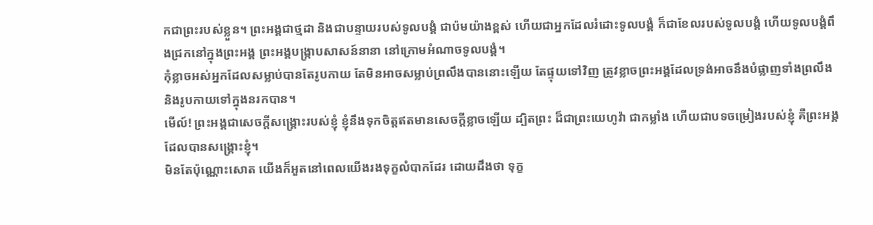កជាព្រះរបស់ខ្លួន។ ព្រះអង្គជាថ្មដា និងជាបន្ទាយរបស់ទូលបង្គំ ជាប៉មយ៉ាងខ្ពស់ ហើយជាអ្នកដែលរំដោះទូលបង្គំ ក៏ជាខែលរបស់ទូលបង្គំ ហើយទូលបង្គំពឹងជ្រកនៅក្នុងព្រះអង្គ ព្រះអង្គបង្ក្រាបសាសន៍នានា នៅក្រោមអំណាចទូលបង្គំ។
កុំខ្លាចអស់អ្នកដែលសម្លាប់បានតែរូបកាយ តែមិនអាចសម្លាប់ព្រលឹងបាននោះឡើយ តែផ្ទុយទៅវិញ ត្រូវខ្លាចព្រះអង្គដែលទ្រង់អាចនឹងបំផ្លាញទាំងព្រលឹង និងរូបកាយទៅក្នុងនរកបាន។
មើល៍! ព្រះអង្គជាសេចក្ដីសង្គ្រោះរបស់ខ្ញុំ ខ្ញុំនឹងទុកចិត្តឥតមានសេចក្ដីខ្លាចឡើយ ដ្បិតព្រះ ដ៏ជាព្រះយេហូវ៉ា ជាកម្លាំង ហើយជាបទចម្រៀងរបស់ខ្ញុំ គឺព្រះអង្គដែលបានសង្គ្រោះខ្ញុំ។
មិនតែប៉ុណ្ណោះសោត យើងក៏អួតនៅពេលយើងរងទុក្ខលំបាកដែរ ដោយដឹងថា ទុក្ខ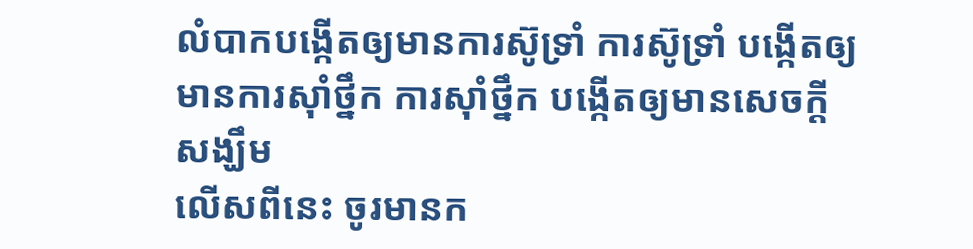លំបាកបង្កើតឲ្យមានការស៊ូទ្រាំ ការស៊ូទ្រាំ បង្កើតឲ្យមានការស៊ាំថ្នឹក ការស៊ាំថ្នឹក បង្កើតឲ្យមានសេចក្តីសង្ឃឹម
លើសពីនេះ ចូរមានក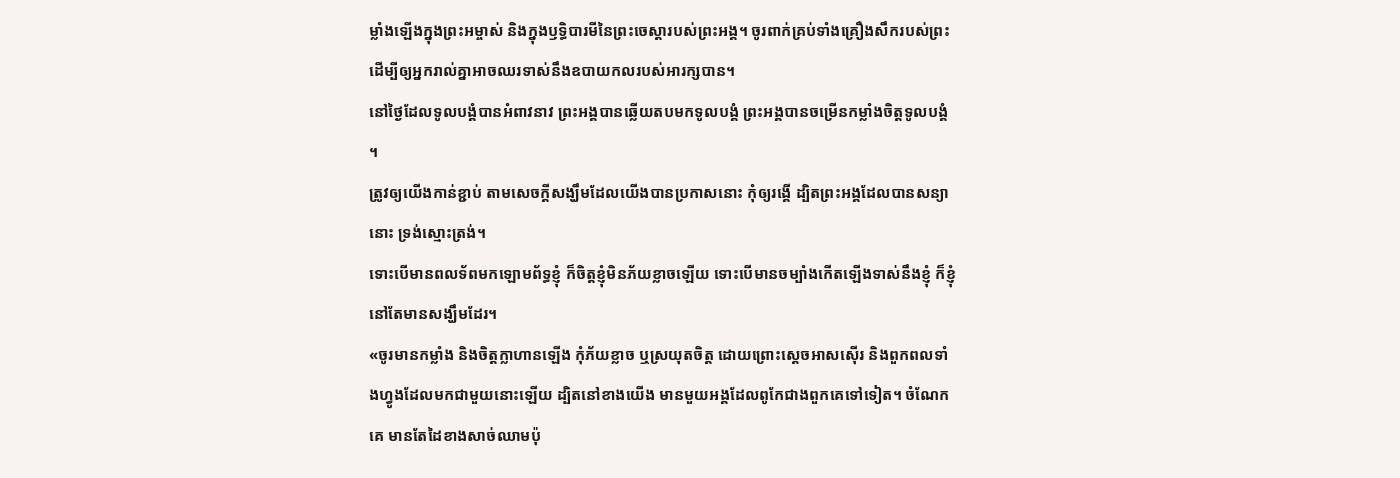ម្លាំងឡើងក្នុងព្រះអម្ចាស់ និងក្នុងឫទ្ធិបារមីនៃព្រះចេស្តារបស់ព្រះអង្គ។ ចូរពាក់គ្រប់ទាំងគ្រឿងសឹករបស់ព្រះ ដើម្បីឲ្យអ្នករាល់គ្នាអាចឈរទាស់នឹងឧបាយកលរបស់អារក្សបាន។
នៅថ្ងៃដែលទូលបង្គំបានអំពាវនាវ ព្រះអង្គបានឆ្លើយតបមកទូលបង្គំ ព្រះអង្គបានចម្រើនកម្លាំងចិត្តទូលបង្គំ ។
ត្រូវឲ្យយើងកាន់ខ្ជាប់ តាមសេចក្តីសង្ឃឹមដែលយើងបានប្រកាសនោះ កុំឲ្យរង្គើ ដ្បិតព្រះអង្គដែលបានសន្យានោះ ទ្រង់ស្មោះត្រង់។
ទោះបើមានពលទ័ពមកឡោមព័ទ្ធខ្ញុំ ក៏ចិត្តខ្ញុំមិនភ័យខ្លាចឡើយ ទោះបើមានចម្បាំងកើតឡើងទាស់នឹងខ្ញុំ ក៏ខ្ញុំនៅតែមានសង្ឃឹមដែរ។
«ចូរមានកម្លាំង និងចិត្តក្លាហានឡើង កុំភ័យខ្លាច ឬស្រយុតចិត្ត ដោយព្រោះស្តេចអាសស៊ើរ និងពួកពលទាំងហ្វូងដែលមកជាមួយនោះឡើយ ដ្បិតនៅខាងយើង មានមួយអង្គដែលពូកែជាងពួកគេទៅទៀត។ ចំណែកគេ មានតែដៃខាងសាច់ឈាមប៉ុ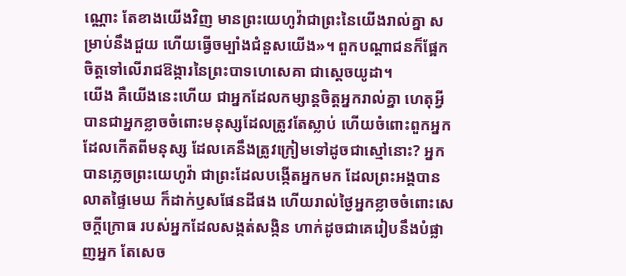ណ្ណោះ តែខាងយើងវិញ មានព្រះយេហូវ៉ាជាព្រះនៃយើងរាល់គ្នា សម្រាប់នឹងជួយ ហើយធ្វើចម្បាំងជំនួសយើង»។ ពួកបណ្ដាជនក៏ផ្អែកចិត្តទៅលើរាជឱង្ការនៃព្រះបាទហេសេគា ជាស្តេចយូដា។
យើង គឺយើងនេះហើយ ជាអ្នកដែលកម្សាន្តចិត្តអ្នករាល់គ្នា ហេតុអ្វីបានជាអ្នកខ្លាចចំពោះមនុស្សដែលត្រូវតែស្លាប់ ហើយចំពោះពួកអ្នកដែលកើតពីមនុស្ស ដែលគេនឹងត្រូវក្រៀមទៅដូចជាស្មៅនោះ? អ្នកបានភ្លេចព្រះយេហូវ៉ា ជាព្រះដែលបង្កើតអ្នកមក ដែលព្រះអង្គបានលាតផ្ទៃមេឃ ក៏ដាក់ឫសផែនដីផង ហើយរាល់ថ្ងៃអ្នកខ្លាចចំពោះសេចក្ដីក្រោធ របស់អ្នកដែលសង្កត់សង្កិន ហាក់ដូចជាគេរៀបនឹងបំផ្លាញអ្នក តែសេច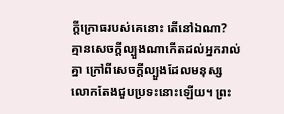ក្ដីក្រោធរបស់គេនោះ តើនៅឯណា?
គ្មានសេចក្តីល្បួងណាកើតដល់អ្នករាល់គ្នា ក្រៅពីសេចក្តីល្បួងដែលមនុស្សលោកតែងជួបប្រទះនោះឡើយ។ ព្រះ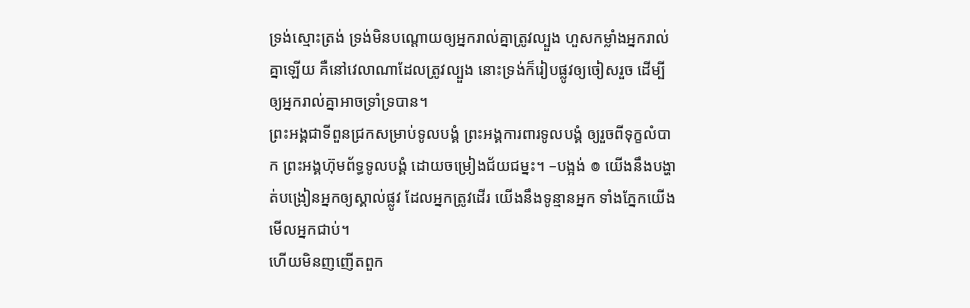ទ្រង់ស្មោះត្រង់ ទ្រង់មិនបណ្ដោយឲ្យអ្នករាល់គ្នាត្រូវល្បួង ហួសកម្លាំងអ្នករាល់គ្នាឡើយ គឺនៅវេលាណាដែលត្រូវល្បួង នោះទ្រង់ក៏រៀបផ្លូវឲ្យចៀសរួច ដើម្បីឲ្យអ្នករាល់គ្នាអាចទ្រាំទ្របាន។
ព្រះអង្គជាទីពួនជ្រកសម្រាប់ទូលបង្គំ ព្រះអង្គការពារទូលបង្គំ ឲ្យរួចពីទុក្ខលំបាក ព្រះអង្គហ៊ុមព័ទ្ធទូលបង្គំ ដោយចម្រៀងជ័យជម្នះ។ –បង្អង់ ៙ យើងនឹងបង្ហាត់បង្រៀនអ្នកឲ្យស្គាល់ផ្លូវ ដែលអ្នកត្រូវដើរ យើងនឹងទូន្មានអ្នក ទាំងភ្នែកយើងមើលអ្នកជាប់។
ហើយមិនញញើតពួក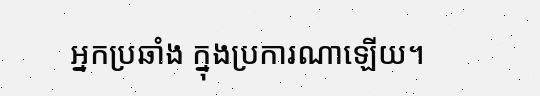អ្នកប្រឆាំង ក្នុងប្រការណាឡើយ។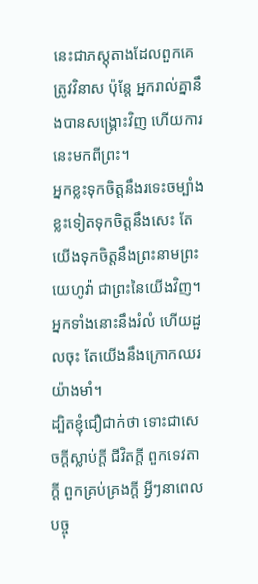នេះជាភស្តុតាងដែលពួកគេត្រូវវិនាស ប៉ុន្តែ អ្នករាល់គ្នានឹងបានសង្រ្គោះវិញ ហើយការនេះមកពីព្រះ។
អ្នកខ្លះទុកចិត្តនឹងរទេះចម្បាំង ខ្លះទៀតទុកចិត្តនឹងសេះ តែយើងទុកចិត្តនឹងព្រះនាមព្រះយេហូវ៉ា ជាព្រះនៃយើងវិញ។ អ្នកទាំងនោះនឹងរំលំ ហើយដួលចុះ តែយើងនឹងក្រោកឈរយ៉ាងមាំ។
ដ្បិតខ្ញុំជឿជាក់ថា ទោះជាសេចក្ដីស្លាប់ក្ដី ជីវិតក្ដី ពួកទេវតាក្ដី ពួកគ្រប់គ្រងក្ដី អ្វីៗនាពេលបច្ចុ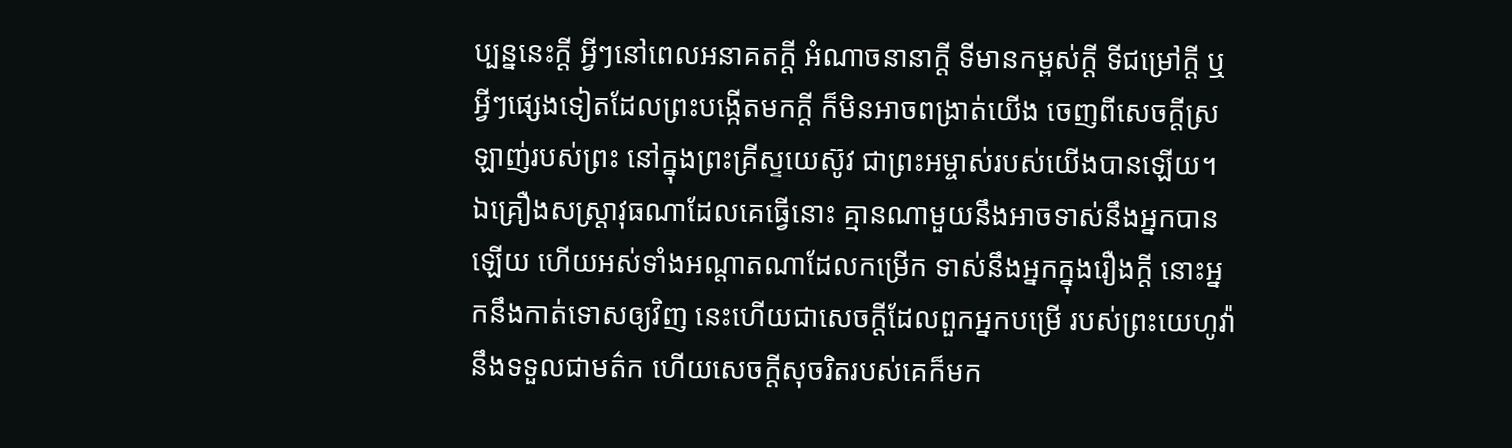ប្បន្ននេះក្ដី អ្វីៗនៅពេលអនាគតក្ដី អំណាចនានាក្ដី ទីមានកម្ពស់ក្ដី ទីជម្រៅក្ដី ឬអ្វីៗផ្សេងទៀតដែលព្រះបង្កើតមកក្តី ក៏មិនអាចពង្រាត់យើង ចេញពីសេចក្តីស្រឡាញ់របស់ព្រះ នៅក្នុងព្រះគ្រីស្ទយេស៊ូវ ជាព្រះអម្ចាស់របស់យើងបានឡើយ។
ឯគ្រឿងសស្ត្រាវុធណាដែលគេធ្វើនោះ គ្មានណាមួយនឹងអាចទាស់នឹងអ្នកបានឡើយ ហើយអស់ទាំងអណ្ដាតណាដែលកម្រើក ទាស់នឹងអ្នកក្នុងរឿងក្តី នោះអ្នកនឹងកាត់ទោសឲ្យវិញ នេះហើយជាសេចក្ដីដែលពួកអ្នកបម្រើ របស់ព្រះយេហូវ៉ានឹងទទួលជាមត៌ក ហើយសេចក្ដីសុចរិតរបស់គេក៏មក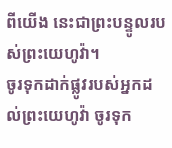ពីយើង នេះជាព្រះបន្ទូលរបស់ព្រះយេហូវ៉ា។
ចូរទុកដាក់ផ្លូវរបស់អ្នកដល់ព្រះយេហូវ៉ា ចូរទុក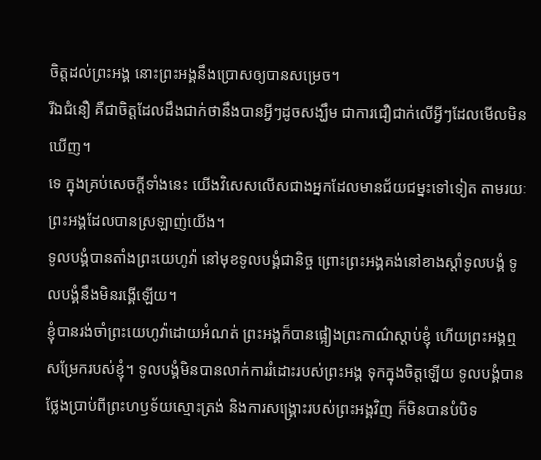ចិត្តដល់ព្រះអង្គ នោះព្រះអង្គនឹងប្រោសឲ្យបានសម្រេច។
រីឯជំនឿ គឺជាចិត្តដែលដឹងជាក់ថានឹងបានអ្វីៗដូចសង្ឃឹម ជាការជឿជាក់លើអ្វីៗដែលមើលមិនឃើញ។
ទេ ក្នុងគ្រប់សេចក្តីទាំងនេះ យើងវិសេសលើសជាងអ្នកដែលមានជ័យជម្នះទៅទៀត តាមរយៈព្រះអង្គដែលបានស្រឡាញ់យើង។
ទូលបង្គំបានតាំងព្រះយេហូវ៉ា នៅមុខទូលបង្គំជានិច្ច ព្រោះព្រះអង្គគង់នៅខាងស្តាំទូលបង្គំ ទូលបង្គំនឹងមិនរង្គើឡើយ។
ខ្ញុំបានរង់ចាំព្រះយេហូវ៉ាដោយអំណត់ ព្រះអង្គក៏បានផ្អៀងព្រះកាណ៌ស្តាប់ខ្ញុំ ហើយព្រះអង្គឮសម្រែករបស់ខ្ញុំ។ ទូលបង្គំមិនបានលាក់ការរំដោះរបស់ព្រះអង្គ ទុកក្នុងចិត្តឡើយ ទូលបង្គំបានថ្លែងប្រាប់ពីព្រះហឫទ័យស្មោះត្រង់ និងការសង្គ្រោះរបស់ព្រះអង្គវិញ ក៏មិនបានបំបិទ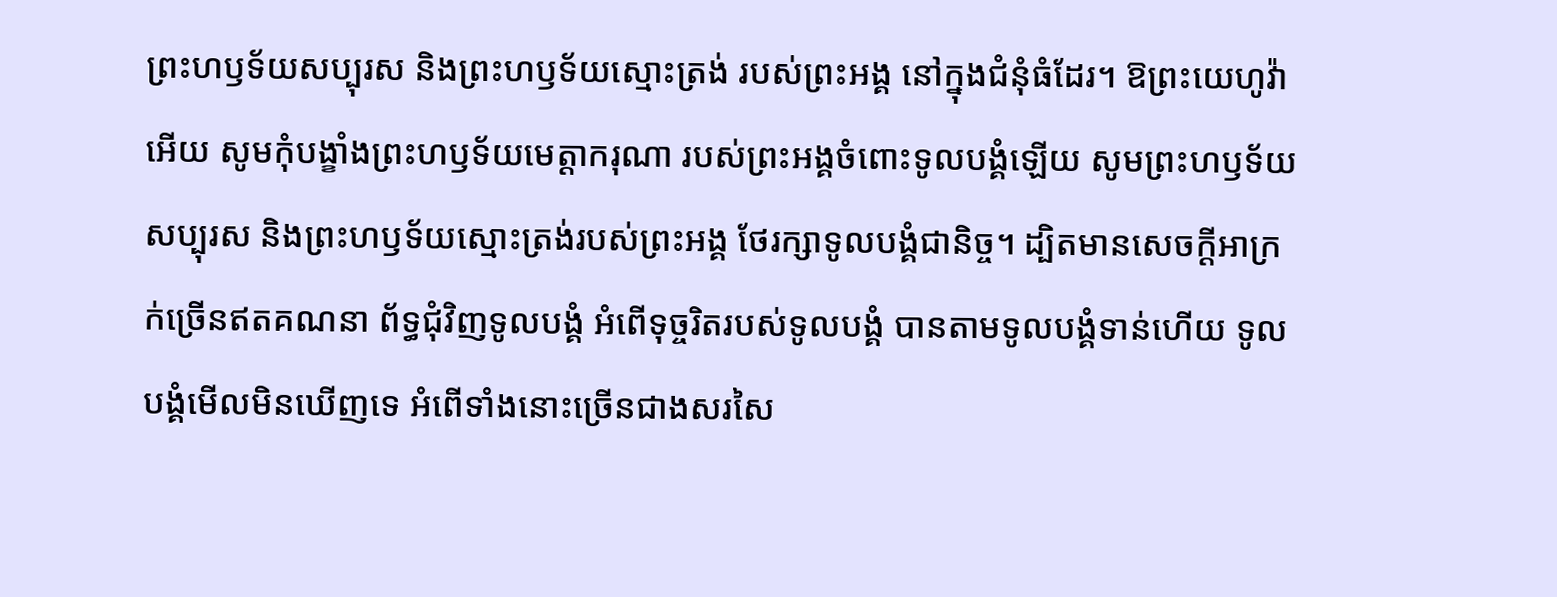ព្រះហឫទ័យសប្បុរស និងព្រះហឫទ័យស្មោះត្រង់ របស់ព្រះអង្គ នៅក្នុងជំនុំធំដែរ។ ឱព្រះយេហូវ៉ាអើយ សូមកុំបង្ខាំងព្រះហឫទ័យមេត្តាករុណា របស់ព្រះអង្គចំពោះទូលបង្គំឡើយ សូមព្រះហឫទ័យសប្បុរស និងព្រះហឫទ័យស្មោះត្រង់របស់ព្រះអង្គ ថែរក្សាទូលបង្គំជានិច្ច។ ដ្បិតមានសេចក្ដីអាក្រក់ច្រើនឥតគណនា ព័ទ្ធជុំវិញទូលបង្គំ អំពើទុច្ចរិតរបស់ទូលបង្គំ បានតាមទូលបង្គំទាន់ហើយ ទូលបង្គំមើលមិនឃើញទេ អំពើទាំងនោះច្រើនជាងសរសៃ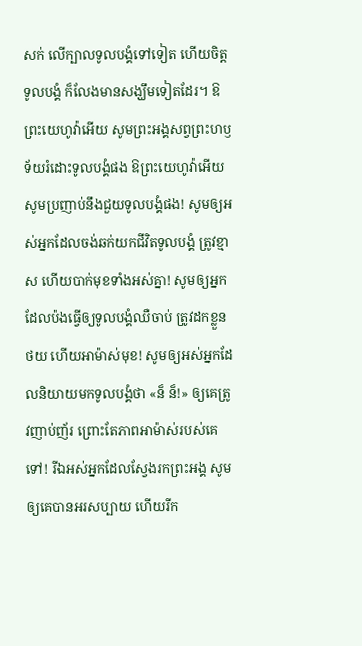សក់ លើក្បាលទូលបង្គំទៅទៀត ហើយចិត្តទូលបង្គំ ក៏លែងមានសង្ឃឹមទៀតដែរ។ ឱព្រះយេហូវ៉ាអើយ សូមព្រះអង្គសព្វព្រះហឫទ័យរំដោះទូលបង្គំផង ឱព្រះយេហូវ៉ាអើយ សូមប្រញាប់នឹងជួយទូលបង្គំផង! សូមឲ្យអស់អ្នកដែលចង់ឆក់យកជីវិតទូលបង្គំ ត្រូវខ្មាស ហើយបាក់មុខទាំងអស់គ្នា! សូមឲ្យអ្នកដែលប៉ងធ្វើឲ្យទូលបង្គំឈឺចាប់ ត្រូវដកខ្លួនថយ ហើយអាម៉ាស់មុខ! សូមឲ្យអស់អ្នកដែលនិយាយមកទូលបង្គំថា «ន៏ ន៏!» ឲ្យគេត្រូវញាប់ញ័រ ព្រោះតែភាពអាម៉ាស់របស់គេទៅ! រីឯអស់អ្នកដែលស្វែងរកព្រះអង្គ សូមឲ្យគេបានអរសប្បាយ ហើយរីក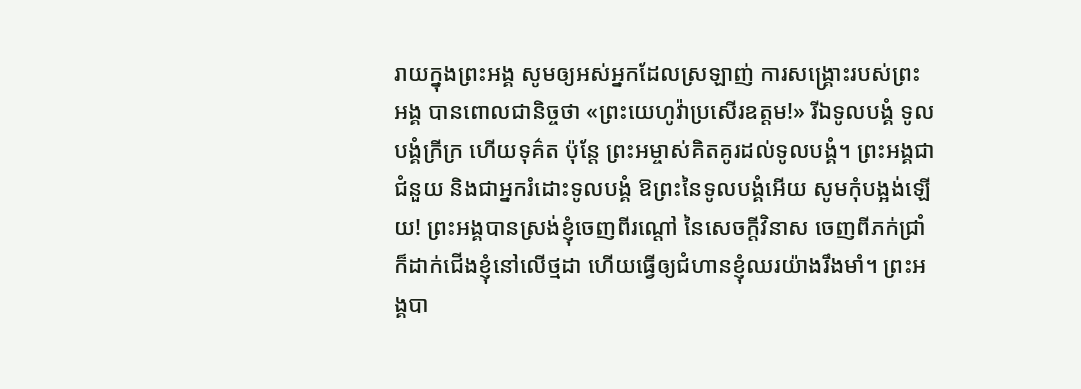រាយក្នុងព្រះអង្គ សូមឲ្យអស់អ្នកដែលស្រឡាញ់ ការសង្គ្រោះរបស់ព្រះអង្គ បានពោលជានិច្ចថា «ព្រះយេហូវ៉ាប្រសើរឧត្តម!» រីឯទូលបង្គំ ទូលបង្គំក្រីក្រ ហើយទុគ៌ត ប៉ុន្តែ ព្រះអម្ចាស់គិតគូរដល់ទូលបង្គំ។ ព្រះអង្គជាជំនួយ និងជាអ្នករំដោះទូលបង្គំ ឱព្រះនៃទូលបង្គំអើយ សូមកុំបង្អង់ឡើយ! ព្រះអង្គបានស្រង់ខ្ញុំចេញពីរណ្ដៅ នៃសេចក្ដីវិនាស ចេញពីភក់ជ្រាំ ក៏ដាក់ជើងខ្ញុំនៅលើថ្មដា ហើយធ្វើឲ្យជំហានខ្ញុំឈរយ៉ាងរឹងមាំ។ ព្រះអង្គបា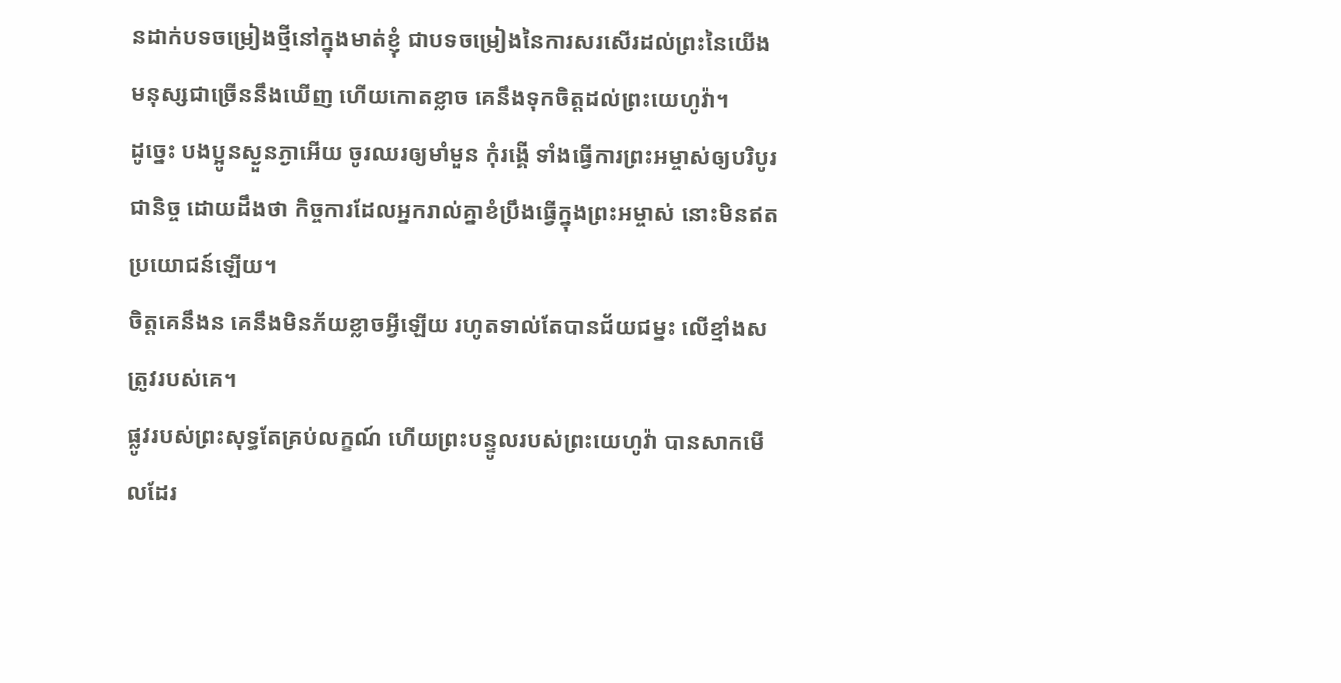នដាក់បទចម្រៀងថ្មីនៅក្នុងមាត់ខ្ញុំ ជាបទចម្រៀងនៃការសរសើរដល់ព្រះនៃយើង មនុស្សជាច្រើននឹងឃើញ ហើយកោតខ្លាច គេនឹងទុកចិត្តដល់ព្រះយេហូវ៉ា។
ដូច្នេះ បងប្អូនស្ងួនភ្ងាអើយ ចូរឈរឲ្យមាំមួន កុំរង្គើ ទាំងធ្វើការព្រះអម្ចាស់ឲ្យបរិបូរជានិច្ច ដោយដឹងថា កិច្ចការដែលអ្នករាល់គ្នាខំប្រឹងធ្វើក្នុងព្រះអម្ចាស់ នោះមិនឥតប្រយោជន៍ឡើយ។
ចិត្តគេនឹងន គេនឹងមិនភ័យខ្លាចអ្វីឡើយ រហូតទាល់តែបានជ័យជម្នះ លើខ្មាំងសត្រូវរបស់គេ។
ផ្លូវរបស់ព្រះសុទ្ធតែគ្រប់លក្ខណ៍ ហើយព្រះបន្ទូលរបស់ព្រះយេហូវ៉ា បានសាកមើលដែរ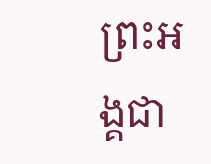ព្រះអង្គជា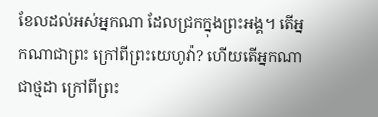ខែលដល់អស់អ្នកណា ដែលជ្រកក្នុងព្រះអង្គ។ តើអ្នកណាជាព្រះ ក្រៅពីព្រះយេហូវ៉ា? ហើយតើអ្នកណាជាថ្មដា ក្រៅពីព្រះ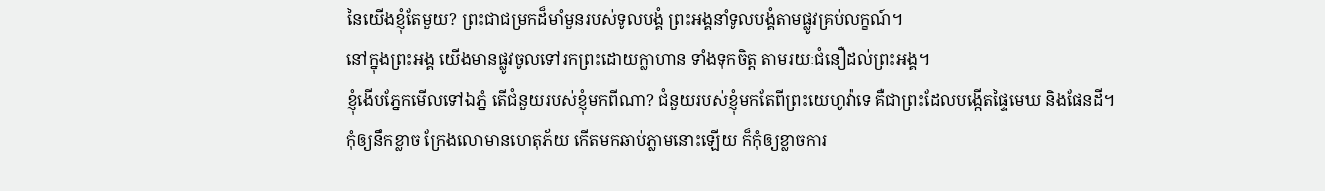នៃយើងខ្ញុំតែមួយ? ព្រះជាជម្រកដ៏មាំមួនរបស់ទូលបង្គំ ព្រះអង្គនាំទូលបង្គំតាមផ្លូវគ្រប់លក្ខណ៍។
នៅក្នុងព្រះអង្គ យើងមានផ្លូវចូលទៅរកព្រះដោយក្លាហាន ទាំងទុកចិត្ត តាមរយៈជំនឿដល់ព្រះអង្គ។
ខ្ញុំងើបភ្នែកមើលទៅឯភ្នំ តើជំនួយរបស់ខ្ញុំមកពីណា? ជំនួយរបស់ខ្ញុំមកតែពីព្រះយេហូវ៉ាទេ គឺជាព្រះដែលបង្កើតផ្ទៃមេឃ និងផែនដី។
កុំឲ្យនឹកខ្លាច ក្រែងលោមានហេតុភ័យ កើតមកឆាប់ភ្លាមនោះឡើយ ក៏កុំឲ្យខ្លាចការ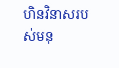ហិនវិនាសរបស់មនុ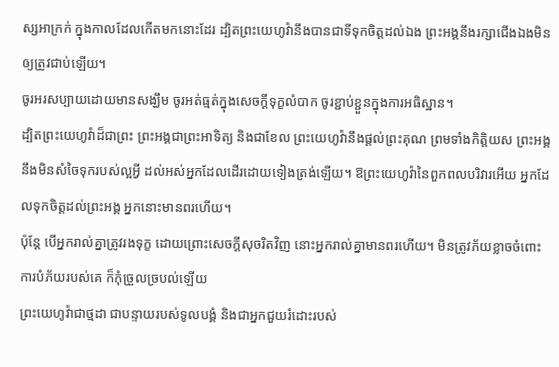ស្សអាក្រក់ ក្នុងកាលដែលកើតមកនោះដែរ ដ្បិតព្រះយេហូវ៉ានឹងបានជាទីទុកចិត្តដល់ឯង ព្រះអង្គនឹងរក្សាជើងឯងមិនឲ្យត្រូវជាប់ឡើយ។
ចូរអរសប្បាយដោយមានសង្ឃឹម ចូរអត់ធ្មត់ក្នុងសេចក្តីទុក្ខលំបាក ចូរខ្ជាប់ខ្ជួនក្នុងការអធិស្ឋាន។
ដ្បិតព្រះយេហូវ៉ាដ៏ជាព្រះ ព្រះអង្គជាព្រះអាទិត្យ និងជាខែល ព្រះយេហូវ៉ានឹងផ្តល់ព្រះគុណ ព្រមទាំងកិត្តិយស ព្រះអង្គនឹងមិនសំចៃទុករបស់ល្អអ្វី ដល់អស់អ្នកដែលដើរដោយទៀងត្រង់ឡើយ។ ឱព្រះយេហូវ៉ានៃពួកពលបរិវារអើយ អ្នកដែលទុកចិត្តដល់ព្រះអង្គ អ្នកនោះមានពរហើយ។
ប៉ុន្តែ បើអ្នករាល់គ្នាត្រូវរងទុក្ខ ដោយព្រោះសេចក្តីសុចរិតវិញ នោះអ្នករាល់គ្នាមានពរហើយ។ មិនត្រូវភ័យខ្លាចចំពោះការបំភ័យរបស់គេ ក៏កុំច្រួលច្របល់ឡើយ
ព្រះយេហូវ៉ាជាថ្មដា ជាបន្ទាយរបស់ទូលបង្គំ និងជាអ្នកជួយរំដោះរបស់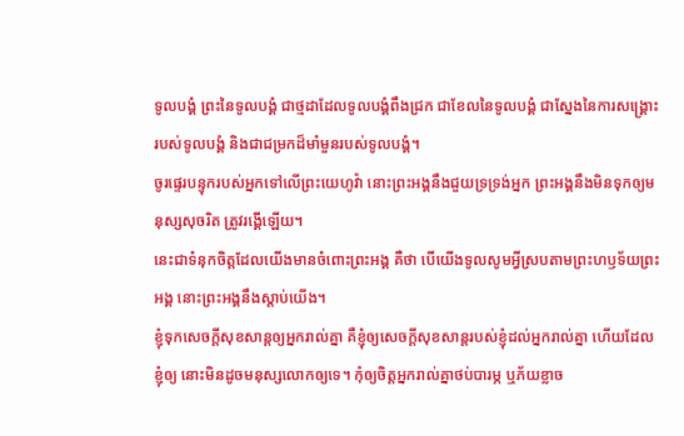ទូលបង្គំ ព្រះនៃទូលបង្គំ ជាថ្មដាដែលទូលបង្គំពឹងជ្រក ជាខែលនៃទូលបង្គំ ជាស្នែងនៃការសង្គ្រោះរបស់ទូលបង្គំ និងជាជម្រកដ៏មាំមួនរបស់ទូលបង្គំ។
ចូរផ្ទេរបន្ទុករបស់អ្នកទៅលើព្រះយេហូវ៉ា នោះព្រះអង្គនឹងជួយទ្រទ្រង់អ្នក ព្រះអង្គនឹងមិនទុកឲ្យមនុស្សសុចរិត ត្រូវរង្គើឡើយ។
នេះជាទំនុកចិត្តដែលយើងមានចំពោះព្រះអង្គ គឺថា បើយើងទូលសូមអ្វីស្របតាមព្រះហឫទ័យព្រះអង្គ នោះព្រះអង្គនឹងស្តាប់យើង។
ខ្ញុំទុកសេចក្តីសុខសាន្តឲ្យអ្នករាល់គ្នា គឺខ្ញុំឲ្យសេចក្តីសុខសាន្តរបស់ខ្ញុំដល់អ្នករាល់គ្នា ហើយដែលខ្ញុំឲ្យ នោះមិនដូចមនុស្សលោកឲ្យទេ។ កុំឲ្យចិត្តអ្នករាល់គ្នាថប់បារម្ភ ឬភ័យខ្លាច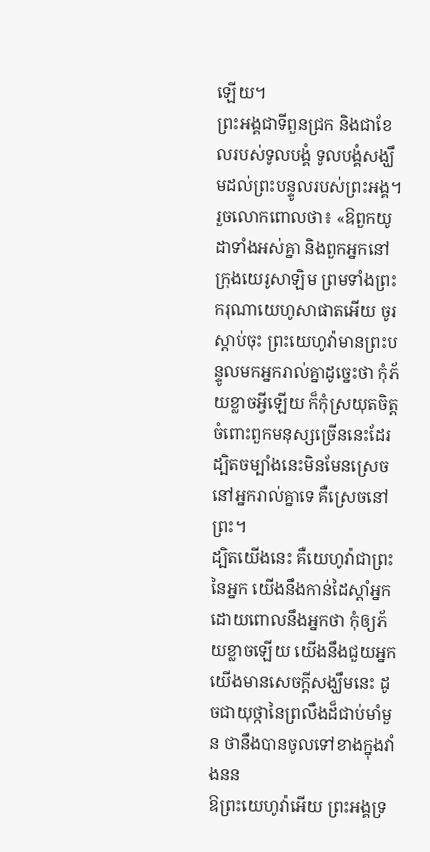ឡើយ។
ព្រះអង្គជាទីពួនជ្រក និងជាខែលរបស់ទូលបង្គំ ទូលបង្គំសង្ឃឹមដល់ព្រះបន្ទូលរបស់ព្រះអង្គ។
រួចលោកពោលថា៖ «ឱពួកយូដាទាំងអស់គ្នា និងពួកអ្នកនៅក្រុងយេរូសាឡិម ព្រមទាំងព្រះករុណាយេហូសាផាតអើយ ចូរស្តាប់ចុះ ព្រះយេហូវ៉ាមានព្រះបន្ទូលមកអ្នករាល់គ្នាដូច្នេះថា កុំភ័យខ្លាចអ្វីឡើយ ក៏កុំស្រយុតចិត្តចំពោះពួកមនុស្សច្រើននេះដែរ ដ្បិតចម្បាំងនេះមិនមែនស្រេចនៅអ្នករាល់គ្នាទេ គឺស្រេចនៅព្រះ។
ដ្បិតយើងនេះ គឺយេហូវ៉ាជាព្រះនៃអ្នក យើងនឹងកាន់ដៃស្តាំអ្នក ដោយពោលនឹងអ្នកថា កុំឲ្យភ័យខ្លាចឡើយ យើងនឹងជួយអ្នក
យើងមានសេចក្ដីសង្ឃឹមនេះ ដូចជាយុថ្កានៃព្រលឹងដ៏ជាប់មាំមួន ថានឹងបានចូលទៅខាងក្នុងវាំងនន
ឱព្រះយេហូវ៉ាអើយ ព្រះអង្គទ្រ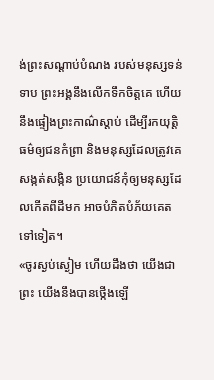ង់ព្រះសណ្ដាប់បំណង របស់មនុស្សទន់ទាប ព្រះអង្គនឹងលើកទឹកចិត្តគេ ហើយនឹងផ្ទៀងព្រះកាណ៌ស្ដាប់ ដើម្បីរកយុត្តិធម៌ឲ្យជនកំព្រា និងមនុស្សដែលត្រូវគេសង្កត់សង្កិន ប្រយោជន៍កុំឲ្យមនុស្សដែលកើតពីដីមក អាចបំភិតបំភ័យគេតទៅទៀត។
«ចូរស្ងប់ស្ងៀម ហើយដឹងថា យើងជាព្រះ យើងនឹងបានថ្កើងឡើ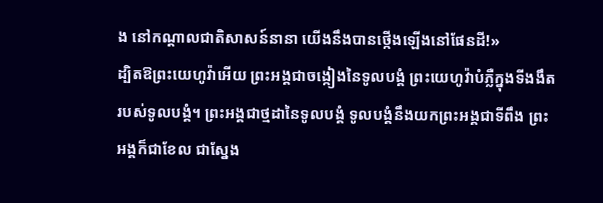ង នៅកណ្ដាលជាតិសាសន៍នានា យើងនឹងបានថ្កើងឡើងនៅផែនដី!»
ដ្បិតឱព្រះយេហូវ៉ាអើយ ព្រះអង្គជាចង្កៀងនៃទូលបង្គំ ព្រះយេហូវ៉ាបំភ្លឺក្នុងទីងងឹតរបស់ទូលបង្គំ។ ព្រះអង្គជាថ្មដានៃទូលបង្គំ ទូលបង្គំនឹងយកព្រះអង្គជាទីពឹង ព្រះអង្គក៏ជាខែល ជាស្នែង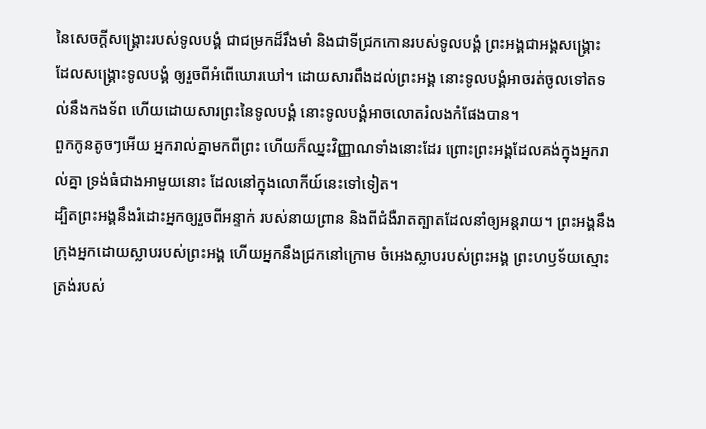នៃសេចក្ដីសង្គ្រោះរបស់ទូលបង្គំ ជាជម្រកដ៏រឹងមាំ និងជាទីជ្រកកោនរបស់ទូលបង្គំ ព្រះអង្គជាអង្គសង្គ្រោះ ដែលសង្គ្រោះទូលបង្គំ ឲ្យរួចពីអំពើឃោរឃៅ។ ដោយសារពឹងដល់ព្រះអង្គ នោះទូលបង្គំអាចរត់ចូលទៅតទល់នឹងកងទ័ព ហើយដោយសារព្រះនៃទូលបង្គំ នោះទូលបង្គំអាចលោតរំលងកំផែងបាន។
ពួកកូនតូចៗអើយ អ្នករាល់គ្នាមកពីព្រះ ហើយក៏ឈ្នះវិញ្ញាណទាំងនោះដែរ ព្រោះព្រះអង្គដែលគង់ក្នុងអ្នករាល់គ្នា ទ្រង់ធំជាងអាមួយនោះ ដែលនៅក្នុងលោកីយ៍នេះទៅទៀត។
ដ្បិតព្រះអង្គនឹងរំដោះអ្នកឲ្យរួចពីអន្ទាក់ របស់នាយព្រាន និងពីជំងឺរាតត្បាតដែលនាំឲ្យអន្តរាយ។ ព្រះអង្គនឹងក្រុងអ្នកដោយស្លាបរបស់ព្រះអង្គ ហើយអ្នកនឹងជ្រកនៅក្រោម ចំអេងស្លាបរបស់ព្រះអង្គ ព្រះហឫទ័យស្មោះត្រង់របស់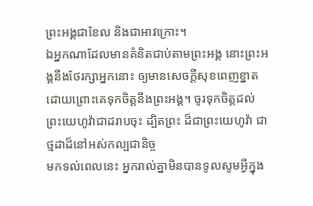ព្រះអង្គជាខែល និងជាអាវក្រោះ។
ឯអ្នកណាដែលមានគំនិតជាប់តាមព្រះអង្គ នោះព្រះអង្គនឹងថែរក្សាអ្នកនោះ ឲ្យមានសេចក្ដីសុខពេញខ្នាត ដោយព្រោះគេទុកចិត្តនឹងព្រះអង្គ។ ចូរទុកចិត្តដល់ព្រះយេហូវ៉ាជាដរាបចុះ ដ្បិតព្រះ ដ៏ជាព្រះយេហូវ៉ា ជាថ្មដាដ៏នៅអស់កល្បជានិច្ច
មកទល់ពេលនេះ អ្នករាល់គ្នាមិនបានទូលសូមអ្វីក្នុង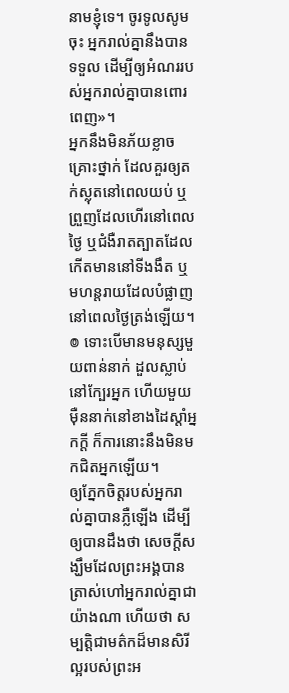នាមខ្ញុំទេ។ ចូរទូលសូមចុះ អ្នករាល់គ្នានឹងបានទទួល ដើម្បីឲ្យអំណររបស់អ្នករាល់គ្នាបានពោរពេញ»។
អ្នកនឹងមិនភ័យខ្លាចគ្រោះថ្នាក់ ដែលគួរឲ្យតក់ស្លុតនៅពេលយប់ ឬព្រួញដែលហើរនៅពេលថ្ងៃ ឬជំងឺរាតត្បាតដែលកើតមាននៅទីងងឹត ឬមហន្តរាយដែលបំផ្លាញ នៅពេលថ្ងៃត្រង់ឡើយ។ ៙ ទោះបើមានមនុស្សមួយពាន់នាក់ ដួលស្លាប់នៅក្បែរអ្នក ហើយមួយម៉ឺននាក់នៅខាងដៃស្តាំអ្នកក្ដី ក៏ការនោះនឹងមិនមកជិតអ្នកឡើយ។
ឲ្យភ្នែកចិត្តរបស់អ្នករាល់គ្នាបានភ្លឺឡើង ដើម្បីឲ្យបានដឹងថា សេចក្ដីសង្ឃឹមដែលព្រះអង្គបានត្រាស់ហៅអ្នករាល់គ្នាជាយ៉ាងណា ហើយថា សម្បត្តិជាមត៌កដ៏មានសិរីល្អរបស់ព្រះអ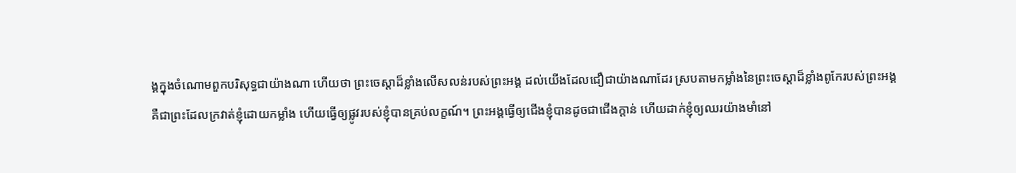ង្គក្នុងចំណោមពួកបរិសុទ្ធជាយ៉ាងណា ហើយថា ព្រះចេស្តាដ៏ខ្លាំងលើសលន់របស់ព្រះអង្គ ដល់យើងដែលជឿជាយ៉ាងណាដែរ ស្របតាមកម្លាំងនៃព្រះចេស្ដាដ៏ខ្លាំងពូកែរបស់ព្រះអង្គ
គឺជាព្រះដែលក្រវាត់ខ្ញុំដោយកម្លាំង ហើយធ្វើឲ្យផ្លូវរបស់ខ្ញុំបានគ្រប់លក្ខណ៍។ ព្រះអង្គធ្វើឲ្យជើងខ្ញុំបានដូចជាជើងក្តាន់ ហើយដាក់ខ្ញុំឲ្យឈរយ៉ាងមាំនៅ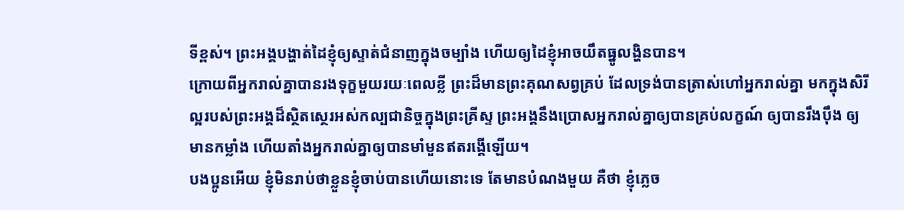ទីខ្ពស់។ ព្រះអង្គបង្ហាត់ដៃខ្ញុំឲ្យស្ទាត់ជំនាញក្នុងចម្បាំង ហើយឲ្យដៃខ្ញុំអាចយឹតធ្នូលង្ហិនបាន។
ក្រោយពីអ្នករាល់គ្នាបានរងទុក្ខមួយរយៈពេលខ្លី ព្រះដ៏មានព្រះគុណសព្វគ្រប់ ដែលទ្រង់បានត្រាស់ហៅអ្នករាល់គ្នា មកក្នុងសិរីល្អរបស់ព្រះអង្គដ៏ស្ថិតស្ថេរអស់កល្បជានិច្ចក្នុងព្រះគ្រីស្ទ ព្រះអង្គនឹងប្រោសអ្នករាល់គ្នាឲ្យបានគ្រប់លក្ខណ៍ ឲ្យបានរឹងប៉ឹង ឲ្យមានកម្លាំង ហើយតាំងអ្នករាល់គ្នាឲ្យបានមាំមួនឥតរង្គើឡើយ។
បងប្អូនអើយ ខ្ញុំមិនរាប់ថាខ្លួនខ្ញុំចាប់បានហើយនោះទេ តែមានបំណងមួយ គឺថា ខ្ញុំភ្លេច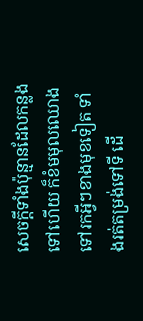សេចក្ដីទាំងប៉ុន្មានដែលកន្លងទៅហើយ ក៏ខំមមុលឈោងទៅរកអ្វីៗខាងមុខទៀត ទាំងរត់តម្រង់ទៅទី ដើ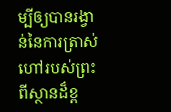ម្បីឲ្យបានរង្វាន់នៃការត្រាស់ហៅរបស់ព្រះពីស្ថានដ៏ខ្ព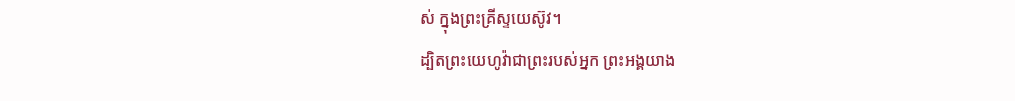ស់ ក្នុងព្រះគ្រីស្ទយេស៊ូវ។
ដ្បិតព្រះយេហូវ៉ាជាព្រះរបស់អ្នក ព្រះអង្គយាង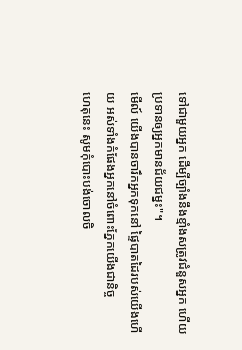ទៅជាមួយអ្នក ដើម្បីច្បាំងនឹងខ្មាំងសត្រូវជំនួសអ្នក ហើយប្រទានឲ្យអ្នកមានជ័យជម្នះ"។
មើល៍ យើងបានចារឹកអ្នកទុកនៅ ផ្ទៃបាតដៃរបស់យើងហើយ អស់ទាំងកំផែងអ្នកនៅចំពោះភ្នែកយើងជានិច្ច
ហេតុនេះ សូមកុំបោះបង់ចោលចិ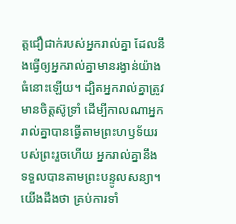ត្តជឿជាក់របស់អ្នករាល់គ្នា ដែលនឹងធ្វើឲ្យអ្នករាល់គ្នាមានរង្វាន់យ៉ាងធំនោះឡើយ។ ដ្បិតអ្នករាល់គ្នាត្រូវមានចិត្តស៊ូទ្រាំ ដើម្បីកាលណាអ្នករាល់គ្នាបានធ្វើតាមព្រះហឫទ័យរបស់ព្រះរួចហើយ អ្នករាល់គ្នានឹងទទួលបានតាមព្រះបន្ទូលសន្យា។
យើងដឹងថា គ្រប់ការទាំ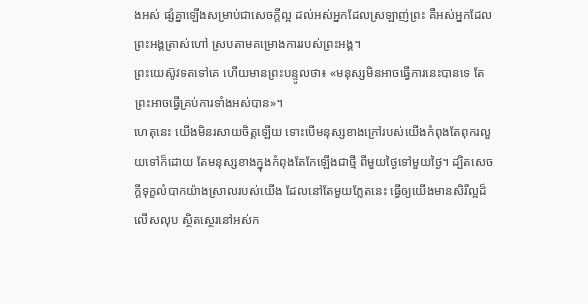ងអស់ ផ្សំគ្នាឡើងសម្រាប់ជាសេចក្តីល្អ ដល់អស់អ្នកដែលស្រឡាញ់ព្រះ គឺអស់អ្នកដែលព្រះអង្គត្រាស់ហៅ ស្របតាមគម្រោងការរបស់ព្រះអង្គ។
ព្រះយេស៊ូវទតទៅគេ ហើយមានព្រះបន្ទូលថា៖ «មនុស្សមិនអាចធ្វើការនេះបានទេ តែព្រះអាចធ្វើគ្រប់ការទាំងអស់បាន»។
ហេតុនេះ យើងមិនរសាយចិត្តឡើយ ទោះបើមនុស្សខាងក្រៅរបស់យើងកំពុងតែពុករលួយទៅក៏ដោយ តែមនុស្សខាងក្នុងកំពុងតែកែឡើងជាថ្មី ពីមួយថ្ងៃទៅមួយថ្ងៃ។ ដ្បិតសេចក្តីទុក្ខលំបាកយ៉ាងស្រាលរបស់យើង ដែលនៅតែមួយភ្លែតនេះ ធ្វើឲ្យយើងមានសិរីល្អដ៏លើសលុប ស្ថិតស្ថេរនៅអស់ក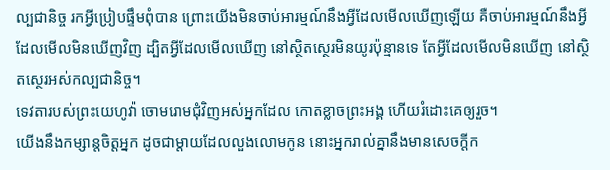ល្បជានិច្ច រកអ្វីប្រៀបផ្ទឹមពុំបាន ព្រោះយើងមិនចាប់អារម្មណ៍នឹងអ្វីដែលមើលឃើញឡើយ គឺចាប់អារម្មណ៍នឹងអ្វីដែលមើលមិនឃើញវិញ ដ្បិតអ្វីដែលមើលឃើញ នៅស្ថិតស្ថេរមិនយូរប៉ុន្មានទេ តែអ្វីដែលមើលមិនឃើញ នៅស្ថិតស្ថេរអស់កល្បជានិច្ច។
ទេវតារបស់ព្រះយេហូវ៉ា ចោមរោមជុំវិញអស់អ្នកដែល កោតខ្លាចព្រះអង្គ ហើយរំដោះគេឲ្យរួច។
យើងនឹងកម្សាន្តចិត្តអ្នក ដូចជាម្តាយដែលលួងលោមកូន នោះអ្នករាល់គ្នានឹងមានសេចក្ដីក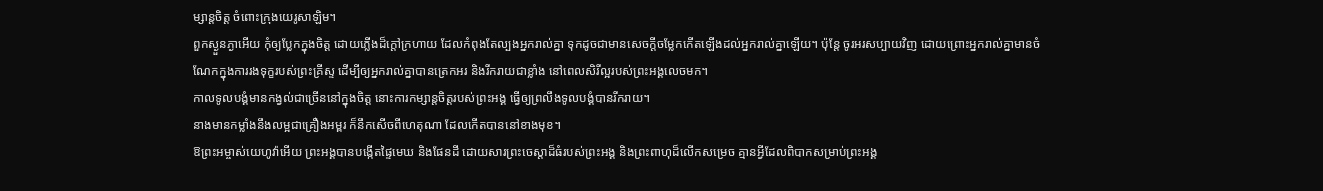ម្សាន្តចិត្ត ចំពោះក្រុងយេរូសាឡិម។
ពួកស្ងួនភ្ងាអើយ កុំឲ្យប្លែកក្នុងចិត្ត ដោយភ្លើងដ៏ក្តៅក្រហាយ ដែលកំពុងតែល្បងអ្នករាល់គ្នា ទុកដូចជាមានសេចក្តីចម្លែកកើតឡើងដល់អ្នករាល់គ្នាឡើយ។ ប៉ុន្តែ ចូរអរសប្បាយវិញ ដោយព្រោះអ្នករាល់គ្នាមានចំណែកក្នុងការរងទុក្ខរបស់ព្រះគ្រីស្ទ ដើម្បីឲ្យអ្នករាល់គ្នាបានត្រេកអរ និងរីករាយជាខ្លាំង នៅពេលសិរីល្អរបស់ព្រះអង្គលេចមក។
កាលទូលបង្គំមានកង្វល់ជាច្រើននៅក្នុងចិត្ត នោះការកម្សាន្តចិត្តរបស់ព្រះអង្គ ធ្វើឲ្យព្រលឹងទូលបង្គំបានរីករាយ។
នាងមានកម្លាំងនឹងលម្អជាគ្រឿងអម្ពរ ក៏នឹកសើចពីហេតុណា ដែលកើតបាននៅខាងមុខ។
ឱព្រះអម្ចាស់យេហូវ៉ាអើយ ព្រះអង្គបានបង្កើតផ្ទៃមេឃ និងផែនដី ដោយសារព្រះចេស្តាដ៏ធំរបស់ព្រះអង្គ និងព្រះពាហុដ៏លើកសម្រេច គ្មានអ្វីដែលពិបាកសម្រាប់ព្រះអង្គ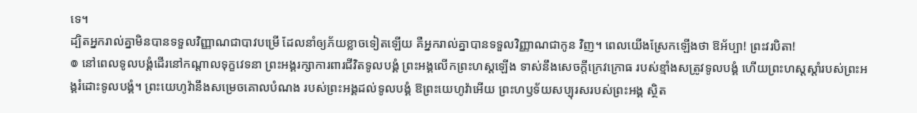ទេ។
ដ្បិតអ្នករាល់គ្នាមិនបានទទួលវិញ្ញាណជាបាវបម្រើ ដែលនាំឲ្យភ័យខ្លាចទៀតឡើយ គឺអ្នករាល់គ្នាបានទទួលវិញ្ញាណជាកូន វិញ។ ពេលយើងស្រែកឡើងថា ឱអ័ប្បា! ព្រះវរបិតា!
៙ នៅពេលទូលបង្គំដើរនៅកណ្ដាលទុក្ខវេទនា ព្រះអង្គរក្សាការពារជីវិតទូលបង្គំ ព្រះអង្គលើកព្រះហស្តឡើង ទាស់នឹងសេចក្ដីក្រេវក្រោធ របស់ខ្មាំងសត្រូវទូលបង្គំ ហើយព្រះហស្តស្តាំរបស់ព្រះអង្គរំដោះទូលបង្គំ។ ព្រះយេហូវ៉ានឹងសម្រេចគោលបំណង របស់ព្រះអង្គដល់ទូលបង្គំ ឱព្រះយេហូវ៉ាអើយ ព្រះហឫទ័យសប្បុរសរបស់ព្រះអង្គ ស្ថិត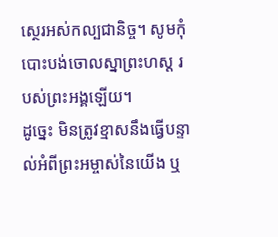ស្ថេរអស់កល្បជានិច្ច។ សូមកុំបោះបង់ចោលស្នាព្រះហស្ត របស់ព្រះអង្គឡើយ។
ដូច្នេះ មិនត្រូវខ្មាសនឹងធ្វើបន្ទាល់អំពីព្រះអម្ចាស់នៃយើង ឬ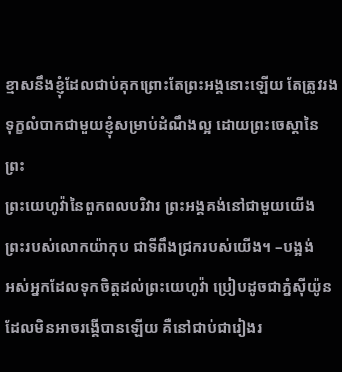ខ្មាសនឹងខ្ញុំដែលជាប់គុកព្រោះតែព្រះអង្គនោះឡើយ តែត្រូវរងទុក្ខលំបាកជាមួយខ្ញុំសម្រាប់ដំណឹងល្អ ដោយព្រះចេស្តានៃព្រះ
ព្រះយេហូវ៉ានៃពួកពលបរិវារ ព្រះអង្គគង់នៅជាមួយយើង ព្រះរបស់លោកយ៉ាកុប ជាទីពឹងជ្រករបស់យើង។ –បង្អង់
អស់អ្នកដែលទុកចិត្តដល់ព្រះយេហូវ៉ា ប្រៀបដូចជាភ្នំស៊ីយ៉ូន ដែលមិនអាចរង្គើបានឡើយ គឺនៅជាប់ជារៀងរ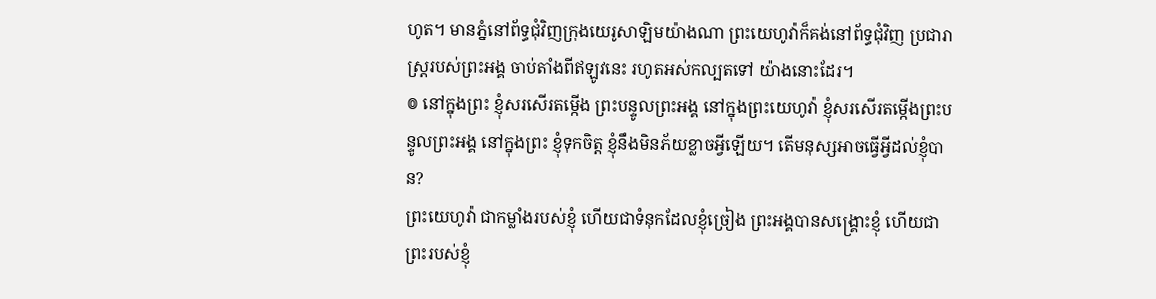ហូត។ មានភ្នំនៅព័ទ្ធជុំវិញក្រុងយេរូសាឡិមយ៉ាងណា ព្រះយេហូវ៉ាក៏គង់នៅព័ទ្ធជុំវិញ ប្រជារាស្ត្ររបស់ព្រះអង្គ ចាប់តាំងពីឥឡូវនេះ រហូតអស់កល្បតទៅ យ៉ាងនោះដែរ។
៙ នៅក្នុងព្រះ ខ្ញុំសរសើរតម្កើង ព្រះបន្ទូលព្រះអង្គ នៅក្នុងព្រះយេហូវ៉ា ខ្ញុំសរសើរតម្កើងព្រះបន្ទូលព្រះអង្គ នៅក្នុងព្រះ ខ្ញុំទុកចិត្ត ខ្ញុំនឹងមិនភ័យខ្លាចអ្វីឡើយ។ តើមនុស្សអាចធ្វើអ្វីដល់ខ្ញុំបាន?
ព្រះយេហូវ៉ា ជាកម្លាំងរបស់ខ្ញុំ ហើយជាទំនុកដែលខ្ញុំច្រៀង ព្រះអង្គបានសង្គ្រោះខ្ញុំ ហើយជាព្រះរបស់ខ្ញុំ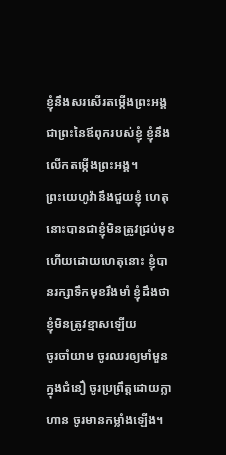ខ្ញុំនឹងសរសើរតម្កើងព្រះអង្គ ជាព្រះនៃឪពុករបស់ខ្ញុំ ខ្ញុំនឹងលើកតម្កើងព្រះអង្គ។
ព្រះយេហូវ៉ានឹងជួយខ្ញុំ ហេតុនោះបានជាខ្ញុំមិនត្រូវជ្រប់មុខ ហើយដោយហេតុនោះ ខ្ញុំបានរក្សាទឹកមុខរឹងមាំ ខ្ញុំដឹងថា ខ្ញុំមិនត្រូវខ្មាសឡើយ
ចូរចាំយាម ចូរឈរឲ្យមាំមួនក្នុងជំនឿ ចូរប្រព្រឹត្តដោយក្លាហាន ចូរមានកម្លាំងឡើង។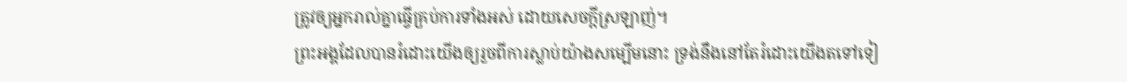ត្រូវឲ្យអ្នករាល់គ្នាធ្វើគ្រប់ការទាំងអស់ ដោយសេចក្តីស្រឡាញ់។
ព្រះអង្គដែលបានរំដោះយើងឲ្យរួចពីការស្លាប់យ៉ាងសម្បើមនោះ ទ្រង់នឹងនៅតែរំដោះយើងតទៅទៀ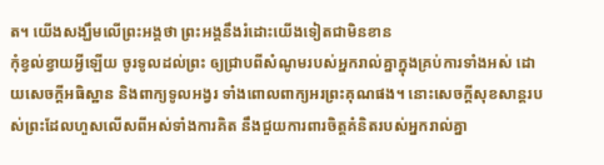ត។ យើងសង្ឃឹមលើព្រះអង្គថា ព្រះអង្គនឹងរំដោះយើងទៀតជាមិនខាន
កុំខ្វល់ខ្វាយអ្វីឡើយ ចូរទូលដល់ព្រះ ឲ្យជ្រាបពីសំណូមរបស់អ្នករាល់គ្នាក្នុងគ្រប់ការទាំងអស់ ដោយសេចក្ដីអធិស្ឋាន និងពាក្យទូលអង្វរ ទាំងពោលពាក្យអរព្រះគុណផង។ នោះសេចក្ដីសុខសាន្តរបស់ព្រះដែលហួសលើសពីអស់ទាំងការគិត នឹងជួយការពារចិត្តគំនិតរបស់អ្នករាល់គ្នា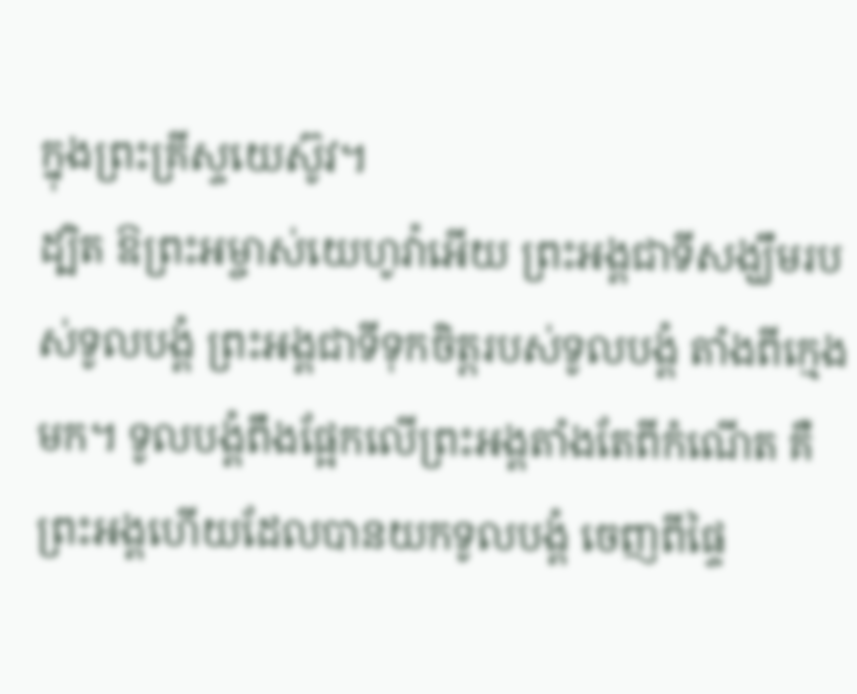ក្នុងព្រះគ្រីស្ទយេស៊ូវ។
ដ្បិត ឱព្រះអម្ចាស់យេហូវ៉ាអើយ ព្រះអង្គជាទីសង្ឃឹមរបស់ទូលបង្គំ ព្រះអង្គជាទីទុកចិត្តរបស់ទូលបង្គំ តាំងពីក្មេងមក។ ទូលបង្គំពឹងផ្អែកលើព្រះអង្គតាំងតែពីកំណើត គឺព្រះអង្គហើយដែលបានយកទូលបង្គំ ចេញពីផ្ទៃ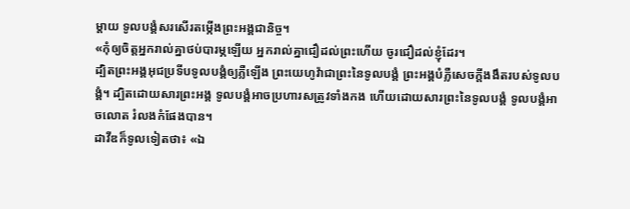ម្តាយ ទូលបង្គំសរសើរតម្កើងព្រះអង្គជានិច្ច។
«កុំឲ្យចិត្តអ្នករាល់គ្នាថប់បារម្ភឡើយ អ្នករាល់គ្នាជឿដល់ព្រះហើយ ចូរជឿដល់ខ្ញុំដែរ។
ដ្បិតព្រះអង្គអុជប្រទីបទូលបង្គំឲ្យភ្លឺឡើង ព្រះយេហូវ៉ាជាព្រះនៃទូលបង្គំ ព្រះអង្គបំភ្លឺសេចក្ដីងងឹតរបស់ទូលបង្គំ។ ដ្បិតដោយសារព្រះអង្គ ទូលបង្គំអាចប្រហារសត្រូវទាំងកង ហើយដោយសារព្រះនៃទូលបង្គំ ទូលបង្គំអាចលោត រំលងកំផែងបាន។
ដាវីឌក៏ទូលទៀតថា៖ «ឯ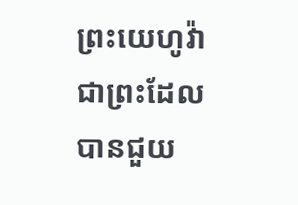ព្រះយេហូវ៉ា ជាព្រះដែលបានជួយ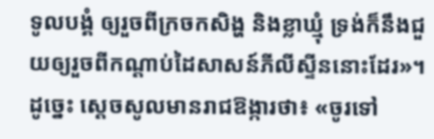ទូលបង្គំ ឲ្យរួចពីក្រចកសិង្ហ និងខ្លាឃ្មុំ ទ្រង់ក៏នឹងជួយឲ្យរួចពីកណ្ដាប់ដៃសាសន៍ភីលីស្ទីននោះដែរ»។ ដូច្នេះ ស្ដេចសូលមានរាជឱង្ការថា៖ «ចូរទៅ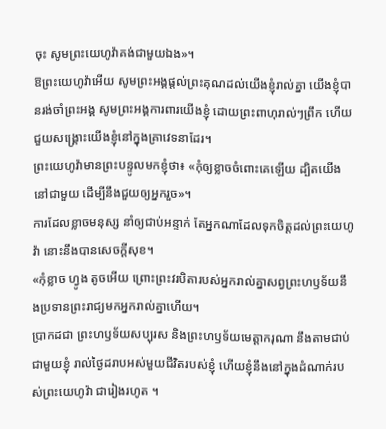ចុះ សូមព្រះយេហូវ៉ាគង់ជាមួយឯង»។
ឱព្រះយេហូវ៉ាអើយ សូមព្រះអង្គផ្តល់ព្រះគុណដល់យើងខ្ញុំរាល់គ្នា យើងខ្ញុំបានរង់ចាំព្រះអង្គ សូមព្រះអង្គការពារយើងខ្ញុំ ដោយព្រះពាហុរាល់ៗព្រឹក ហើយជួយសង្គ្រោះយើងខ្ញុំនៅក្នុងគ្រាវេទនាដែរ។
ព្រះយេហូវ៉ាមានព្រះបន្ទូលមកខ្ញុំថា៖ «កុំឲ្យខ្លាចចំពោះគេឡើយ ដ្បិតយើងនៅជាមួយ ដើម្បីនឹងជួយឲ្យអ្នករួច»។
ការដែលខ្លាចមនុស្ស នាំឲ្យជាប់អន្ទាក់ តែអ្នកណាដែលទុកចិត្តដល់ព្រះយេហូវ៉ា នោះនឹងបានសេចក្ដីសុខ។
«កុំខ្លាច ហ្វូង តូចអើយ ព្រោះព្រះវរបិតារបស់អ្នករាល់គ្នាសព្វព្រះហឫទ័យនឹងប្រទានព្រះរាជ្យមកអ្នករាល់គ្នាហើយ។
ប្រាកដជា ព្រះហឫទ័យសប្បុរស និងព្រះហឫទ័យមេត្តាករុណា នឹងតាមជាប់ជាមួយខ្ញុំ រាល់ថ្ងៃដរាបអស់មួយជីវិតរបស់ខ្ញុំ ហើយខ្ញុំនឹងនៅក្នុងដំណាក់របស់ព្រះយេហូវ៉ា ជារៀងរហូត ។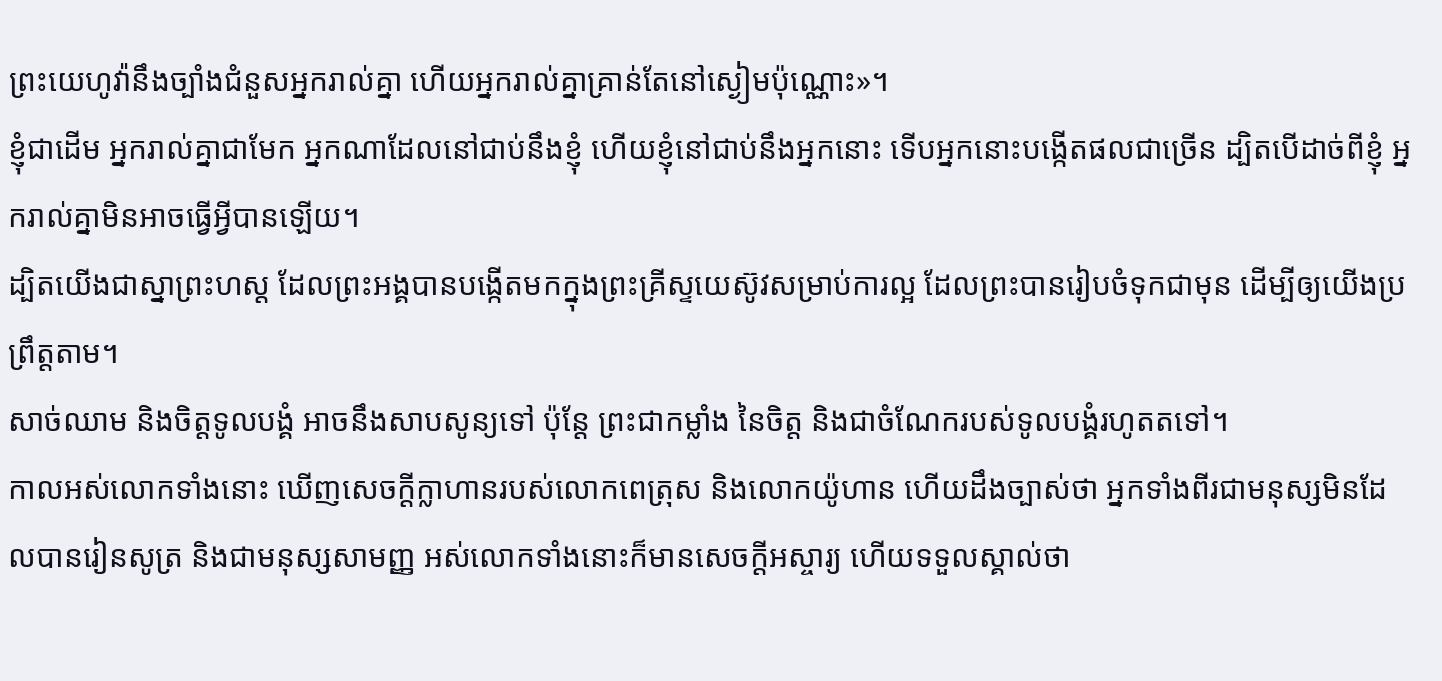ព្រះយេហូវ៉ានឹងច្បាំងជំនួសអ្នករាល់គ្នា ហើយអ្នករាល់គ្នាគ្រាន់តែនៅស្ងៀមប៉ុណ្ណោះ»។
ខ្ញុំជាដើម អ្នករាល់គ្នាជាមែក អ្នកណាដែលនៅជាប់នឹងខ្ញុំ ហើយខ្ញុំនៅជាប់នឹងអ្នកនោះ ទើបអ្នកនោះបង្កើតផលជាច្រើន ដ្បិតបើដាច់ពីខ្ញុំ អ្នករាល់គ្នាមិនអាចធ្វើអ្វីបានឡើយ។
ដ្បិតយើងជាស្នាព្រះហស្ត ដែលព្រះអង្គបានបង្កើតមកក្នុងព្រះគ្រីស្ទយេស៊ូវសម្រាប់ការល្អ ដែលព្រះបានរៀបចំទុកជាមុន ដើម្បីឲ្យយើងប្រព្រឹត្តតាម។
សាច់ឈាម និងចិត្តទូលបង្គំ អាចនឹងសាបសូន្យទៅ ប៉ុន្តែ ព្រះជាកម្លាំង នៃចិត្ត និងជាចំណែករបស់ទូលបង្គំរហូតតទៅ។
កាលអស់លោកទាំងនោះ ឃើញសេចក្ដីក្លាហានរបស់លោកពេត្រុស និងលោកយ៉ូហាន ហើយដឹងច្បាស់ថា អ្នកទាំងពីរជាមនុស្សមិនដែលបានរៀនសូត្រ និងជាមនុស្សសាមញ្ញ អស់លោកទាំងនោះក៏មានសេចក្ដីអស្ចារ្យ ហើយទទួលស្គាល់ថា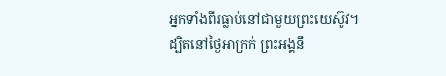អ្នកទាំងពីរធ្លាប់នៅជាមួយព្រះយេស៊ូវ។
ដ្បិតនៅថ្ងៃអាក្រក់ ព្រះអង្គនឹ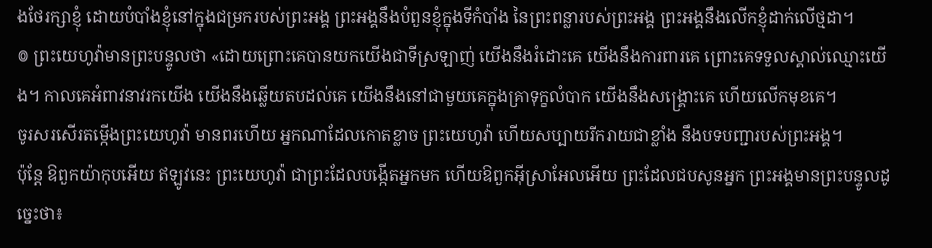ងថែរក្សាខ្ញុំ ដោយបំបាំងខ្ញុំនៅក្នុងជម្រករបស់ព្រះអង្គ ព្រះអង្គនឹងបំពួនខ្ញុំក្នុងទីកំបាំង នៃព្រះពន្លារបស់ព្រះអង្គ ព្រះអង្គនឹងលើកខ្ញុំដាក់លើថ្មដា។
៙ ព្រះយេហូវ៉ាមានព្រះបន្ទូលថា «ដោយព្រោះគេបានយកយើងជាទីស្រឡាញ់ យើងនឹងរំដោះគេ យើងនឹងការពារគេ ព្រោះគេទទួលស្គាល់ឈ្មោះយើង។ កាលគេអំពាវនាវរកយើង យើងនឹងឆ្លើយតបដល់គេ យើងនឹងនៅជាមួយគេក្នុងគ្រាទុក្ខលំបាក យើងនឹងសង្គ្រោះគេ ហើយលើកមុខគេ។
ចូរសរសើរតម្កើងព្រះយេហូវ៉ា មានពរហើយ អ្នកណាដែលកោតខ្លាច ព្រះយេហូវ៉ា ហើយសប្បាយរីករាយជាខ្លាំង នឹងបទបញ្ជារបស់ព្រះអង្គ។
ប៉ុន្តែ ឱពួកយ៉ាកុបអើយ ឥឡូវនេះ ព្រះយេហូវ៉ា ជាព្រះដែលបង្កើតអ្នកមក ហើយឱពួកអ៊ីស្រាអែលអើយ ព្រះដែលជបសូនអ្នក ព្រះអង្គមានព្រះបន្ទូលដូច្នេះថា៖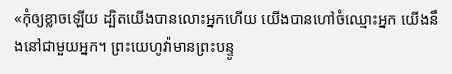«កុំឲ្យខ្លាចឡើយ ដ្បិតយើងបានលោះអ្នកហើយ យើងបានហៅចំឈ្មោះអ្នក យើងនឹងនៅជាមួយអ្នក។ ព្រះយេហូវ៉ាមានព្រះបន្ទូ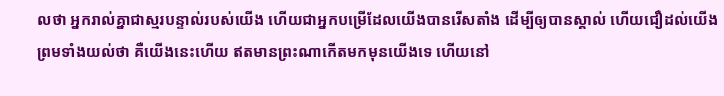លថា អ្នករាល់គ្នាជាស្មរបន្ទាល់របស់យើង ហើយជាអ្នកបម្រើដែលយើងបានរើសតាំង ដើម្បីឲ្យបានស្គាល់ ហើយជឿដល់យើង ព្រមទាំងយល់ថា គឺយើងនេះហើយ ឥតមានព្រះណាកើតមកមុនយើងទេ ហើយនៅ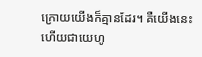ក្រោយយើងក៏គ្មានដែរ។ គឺយើងនេះហើយជាយេហូ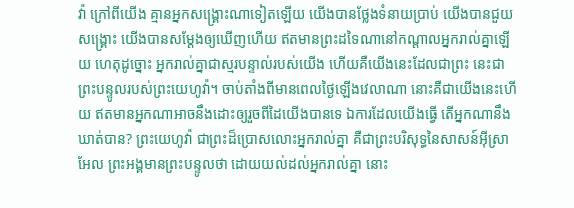វ៉ា ក្រៅពីយើង គ្មានអ្នកសង្គ្រោះណាទៀតឡើយ យើងបានថ្លែងទំនាយប្រាប់ យើងបានជួយសង្គ្រោះ យើងបានសម្ដែងឲ្យឃើញហើយ ឥតមានព្រះដទៃណានៅកណ្ដាលអ្នករាល់គ្នាឡើយ ហេតុដូច្នោះ អ្នករាល់គ្នាជាស្មរបន្ទាល់របស់យើង ហើយគឺយើងនេះដែលជាព្រះ នេះជាព្រះបន្ទូលរបស់ព្រះយេហូវ៉ា។ ចាប់តាំងពីមានពេលថ្ងៃឡើងវេលាណា នោះគឺជាយើងនេះហើយ ឥតមានអ្នកណាអាចនឹងដោះឲ្យរួចពីដៃយើងបានទេ ឯការដែលយើងធ្វើ តើអ្នកណានឹងឃាត់បាន? ព្រះយេហូវ៉ា ជាព្រះដ៏ប្រោសលោះអ្នករាល់គ្នា គឺជាព្រះបរិសុទ្ធនៃសាសន៍អ៊ីស្រាអែល ព្រះអង្គមានព្រះបន្ទូលថា ដោយយល់ដល់អ្នករាល់គ្នា នោះ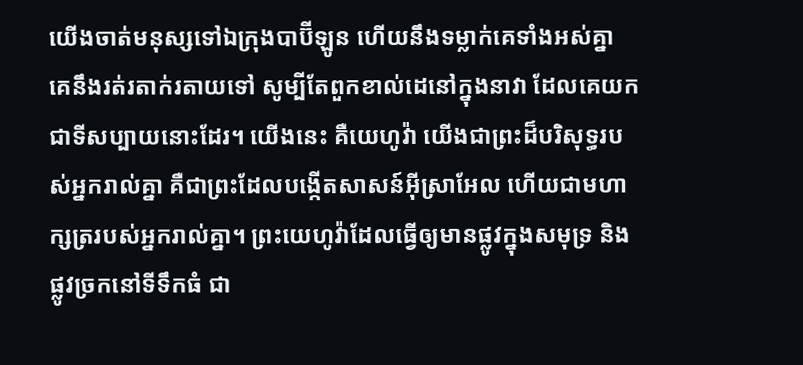យើងចាត់មនុស្សទៅឯក្រុងបាប៊ីឡូន ហើយនឹងទម្លាក់គេទាំងអស់គ្នា គេនឹងរត់រតាក់រតាយទៅ សូម្បីតែពួកខាល់ដេនៅក្នុងនាវា ដែលគេយកជាទីសប្បាយនោះដែរ។ យើងនេះ គឺយេហូវ៉ា យើងជាព្រះដ៏បរិសុទ្ធរបស់អ្នករាល់គ្នា គឺជាព្រះដែលបង្កើតសាសន៍អ៊ីស្រាអែល ហើយជាមហាក្សត្ររបស់អ្នករាល់គ្នា។ ព្រះយេហូវ៉ាដែលធ្វើឲ្យមានផ្លូវក្នុងសមុទ្រ និងផ្លូវច្រកនៅទីទឹកធំ ជា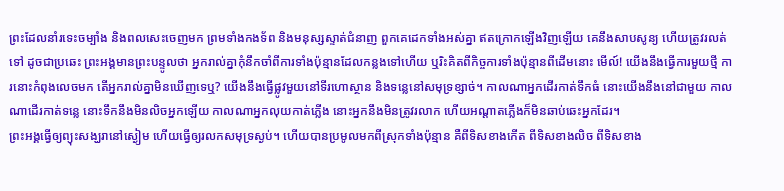ព្រះដែលនាំរទេះចម្បាំង និងពលសេះចេញមក ព្រមទាំងកងទ័ព និងមនុស្សស្ទាត់ជំនាញ ពួកគេដេកទាំងអស់គ្នា ឥតក្រោកឡើងវិញឡើយ គេនឹងសាបសូន្យ ហើយត្រូវរលត់ទៅ ដូចជាប្រឆេះ ព្រះអង្គមានព្រះបន្ទូលថា អ្នករាល់គ្នាកុំនឹកចាំពីការទាំងប៉ុន្មានដែលកន្លងទៅហើយ ឬរិះគិតពីកិច្ចការទាំងប៉ុន្មានពីដើមនោះ មើល៍! យើងនឹងធ្វើការមួយថ្មី ការនោះកំពុងលេចមក តើអ្នករាល់គ្នាមិនឃើញទេឬ? យើងនឹងធ្វើផ្លូវមួយនៅទីរហោស្ថាន និងទន្លេនៅសមុទ្រខ្សាច់។ កាលណាអ្នកដើរកាត់ទឹកធំ នោះយើងនឹងនៅជាមួយ កាលណាដើរកាត់ទន្លេ នោះទឹកនឹងមិនលិចអ្នកឡើយ កាលណាអ្នកលុយកាត់ភ្លើង នោះអ្នកនឹងមិនត្រូវរលាក ហើយអណ្ដាតភ្លើងក៏មិនឆាប់ឆេះអ្នកដែរ។
ព្រះអង្គធ្វើឲ្យព្យុះសង្ឃរានៅស្ងៀម ហើយធ្វើឲ្យរលកសមុទ្រស្ងប់។ ហើយបានប្រមូលមកពីស្រុកទាំងប៉ុន្មាន គឺពីទិសខាងកើត ពីទិសខាងលិច ពីទិសខាង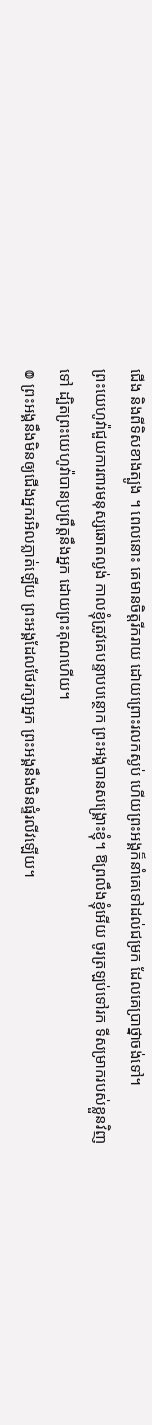ជើង និងពីទិសខាងត្បូង ។ ពេលនោះ គេមានចិត្តរីករាយ ដោយព្រោះរលកស្ងប់ ហើយព្រះអង្គក៏នាំគេទៅដល់ជម្រក ដែលគេប្រាថ្នាចង់ទៅ។
ព្រះយេហូវ៉ាជួយការពារមនុស្សឆោតល្ងង់ កាលខ្ញុំត្រូវគេបន្ទាបបន្ថោក ព្រះអង្គបានសង្គ្រោះខ្ញុំ។ ឱព្រលឹងខ្ញុំអើយ ចូរត្រឡប់ទៅរក ទីសម្រាករបស់ខ្លួនវិញទៅ ដ្បិតព្រះយេហូវ៉ាបានប្រព្រឹត្តនឹងអ្នក ដោយព្រះគុណហើយ។
៙ ព្រះអង្គនឹងមិនឲ្យជើងអ្នករអិលភ្លាត់ឡើយ ព្រះអង្គដែលថែរក្សាអ្នក ព្រះអង្គនឹងមិនផ្ទំរលីវឡើយ។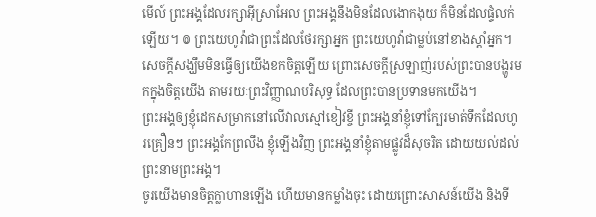មើល៍ ព្រះអង្គដែលរក្សាអ៊ីស្រាអែល ព្រះអង្គនឹងមិនដែលងោកងុយ ក៏មិនដែលផ្ទំលក់ឡើយ។ ៙ ព្រះយេហូវ៉ាជាព្រះដែលថែរក្សាអ្នក ព្រះយេហូវ៉ាជាម្លប់នៅខាងស្តាំអ្នក។
សេចក្តីសង្ឃឹមមិនធ្វើឲ្យយើងខកចិត្តឡើយ ព្រោះសេចក្តីស្រឡាញ់របស់ព្រះបានបង្ហូរមកក្នុងចិត្តយើង តាមរយៈព្រះវិញ្ញាណបរិសុទ្ធ ដែលព្រះបានប្រទានមកយើង។
ព្រះអង្គឲ្យខ្ញុំដេកសម្រាកនៅលើវាលស្មៅខៀវខ្ចី ព្រះអង្គនាំខ្ញុំទៅក្បែរមាត់ទឹកដែលហូរគ្រឿនៗ ព្រះអង្គកែព្រលឹង ខ្ញុំឡើងវិញ ព្រះអង្គនាំខ្ញុំតាមផ្លូវដ៏សុចរិត ដោយយល់ដល់ព្រះនាមព្រះអង្គ។
ចូរយើងមានចិត្តក្លាហានឡើង ហើយមានកម្លាំងចុះ ដោយព្រោះសាសន៍យើង និងទី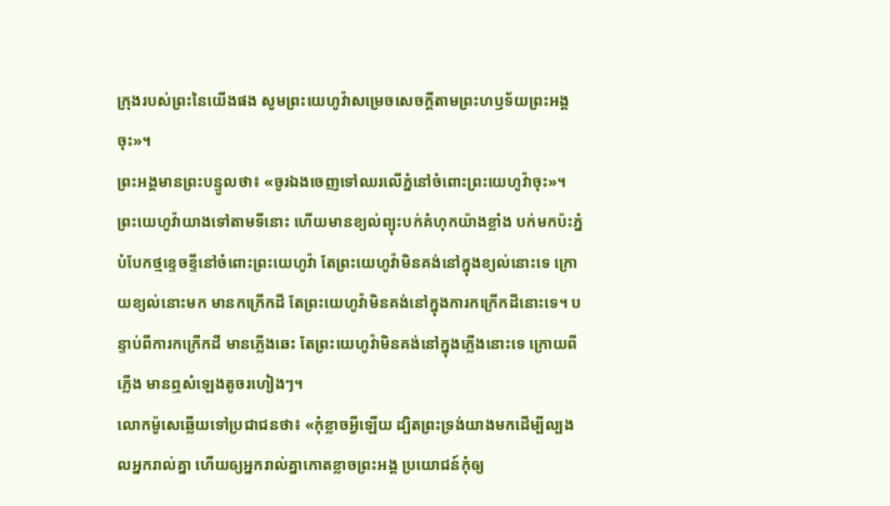ក្រុងរបស់ព្រះនៃយើងផង សូមព្រះយេហូវ៉ាសម្រេចសេចក្ដីតាមព្រះហឫទ័យព្រះអង្គចុះ»។
ព្រះអង្គមានព្រះបន្ទូលថា៖ «ចូរឯងចេញទៅឈរលើភ្នំនៅចំពោះព្រះយេហូវ៉ាចុះ»។ ព្រះយេហូវ៉ាយាងទៅតាមទីនោះ ហើយមានខ្យល់ព្យុះបក់គំហុកយ៉ាងខ្លាំង បក់មកប៉ះភ្នំបំបែកថ្មខ្ទេចខ្ទីនៅចំពោះព្រះយេហូវ៉ា តែព្រះយេហូវ៉ាមិនគង់នៅក្នុងខ្យល់នោះទេ ក្រោយខ្យល់នោះមក មានកក្រើកដី តែព្រះយេហូវ៉ាមិនគង់នៅក្នុងការកក្រើកដីនោះទេ។ បន្ទាប់ពីការកក្រើកដី មានភ្លើងឆេះ តែព្រះយេហូវ៉ាមិនគង់នៅក្នុងភ្លើងនោះទេ ក្រោយពីភ្លើង មានឮសំឡេងតូចរហៀងៗ។
លោកម៉ូសេឆ្លើយទៅប្រជាជនថា៖ «កុំខ្លាចអ្វីឡើយ ដ្បិតព្រះទ្រង់យាងមកដើម្បីល្បងលអ្នករាល់គ្នា ហើយឲ្យអ្នករាល់គ្នាកោតខ្លាចព្រះអង្គ ប្រយោជន៍កុំឲ្យ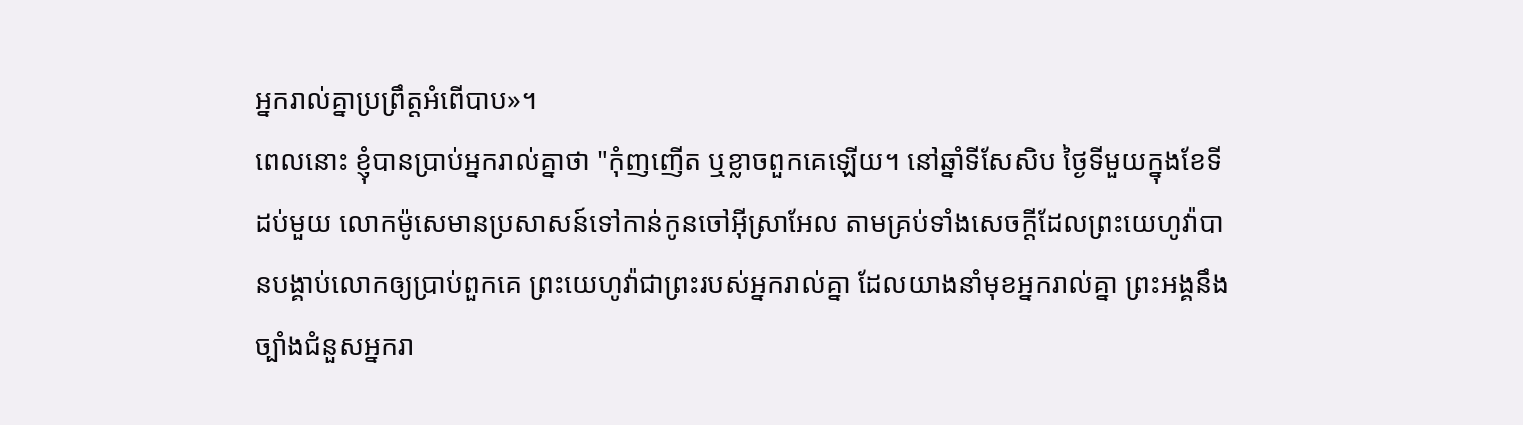អ្នករាល់គ្នាប្រព្រឹត្តអំពើបាប»។
ពេលនោះ ខ្ញុំបានប្រាប់អ្នករាល់គ្នាថា "កុំញញើត ឬខ្លាចពួកគេឡើយ។ នៅឆ្នាំទីសែសិប ថ្ងៃទីមួយក្នុងខែទីដប់មួយ លោកម៉ូសេមានប្រសាសន៍ទៅកាន់កូនចៅអ៊ីស្រាអែល តាមគ្រប់ទាំងសេចក្ដីដែលព្រះយេហូវ៉ាបានបង្គាប់លោកឲ្យប្រាប់ពួកគេ ព្រះយេហូវ៉ាជាព្រះរបស់អ្នករាល់គ្នា ដែលយាងនាំមុខអ្នករាល់គ្នា ព្រះអង្គនឹងច្បាំងជំនួសអ្នករា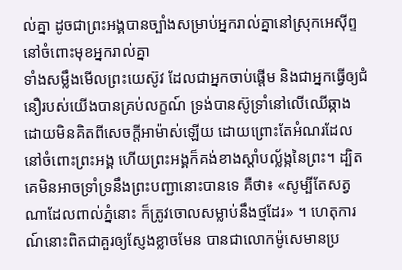ល់គ្នា ដូចជាព្រះអង្គបានច្បាំងសម្រាប់អ្នករាល់គ្នានៅស្រុកអេស៊ីព្ទ នៅចំពោះមុខអ្នករាល់គ្នា
ទាំងសម្លឹងមើលព្រះយេស៊ូវ ដែលជាអ្នកចាប់ផ្តើម និងជាអ្នកធ្វើឲ្យជំនឿរបស់យើងបានគ្រប់លក្ខណ៍ ទ្រង់បានស៊ូទ្រាំនៅលើឈើឆ្កាង ដោយមិនគិតពីសេចក្ដីអាម៉ាស់ឡើយ ដោយព្រោះតែអំណរដែលនៅចំពោះព្រះអង្គ ហើយព្រះអង្គក៏គង់ខាងស្តាំបល្ល័ង្កនៃព្រះ។ ដ្បិតគេមិនអាចទ្រាំទ្រនឹងព្រះបញ្ជានោះបានទេ គឺថា៖ «សូម្បីតែសត្វណាដែលពាល់ភ្នំនោះ ក៏ត្រូវចោលសម្លាប់នឹងថ្មដែរ» ។ ហេតុការណ៍នោះពិតជាគួរឲ្យស្ញែងខ្លាចមែន បានជាលោកម៉ូសេមានប្រ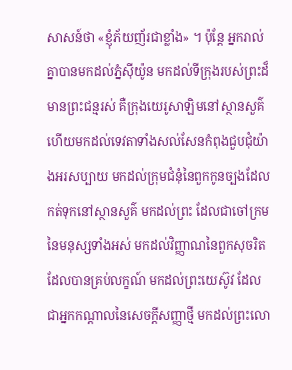សាសន៍ថា «ខ្ញុំភ័យញ័រជាខ្លាំង» ។ ប៉ុន្ដែ អ្នករាល់គ្នាបានមកដល់ភ្នំស៊ីយ៉ូន មកដល់ទីក្រុងរបស់ព្រះដ៏មានព្រះជន្មរស់ គឺក្រុងយេរូសាឡិមនៅស្ថានសួគ៌ ហើយមកដល់ទេវតាទាំងសល់សែនកំពុងជួបជុំយ៉ាងអរសប្បាយ មកដល់ក្រុមជំនុំនៃពួកកូនច្បងដែលកត់ទុកនៅស្ថានសួគ៌ មកដល់ព្រះ ដែលជាចៅក្រមនៃមនុស្សទាំងអស់ មកដល់វិញ្ញាណនៃពួកសុចរិតដែលបានគ្រប់លក្ខណ៍ មកដល់ព្រះយេស៊ូវ ដែលជាអ្នកកណ្តាលនៃសេចក្ដីសញ្ញាថ្មី មកដល់ព្រះលោ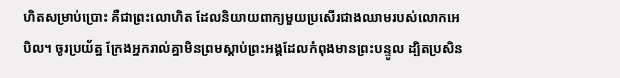ហិតសម្រាប់ប្រោះ គឺជាព្រះលោហិត ដែលនិយាយពាក្យមួយប្រសើរជាងឈាមរបស់លោកអេបិល។ ចូរប្រយ័ត្ន ក្រែងអ្នករាល់គ្នាមិនព្រមស្ដាប់ព្រះអង្គដែលកំពុងមានព្រះបន្ទូល ដ្បិតប្រសិន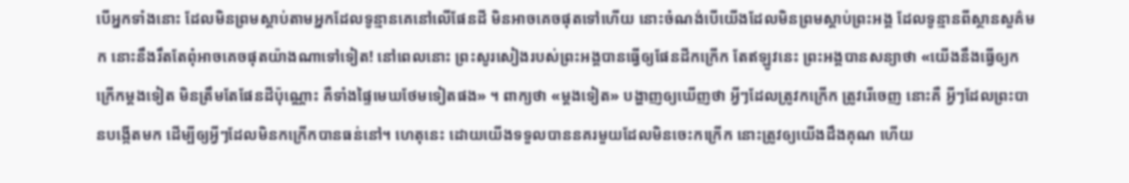បើអ្នកទាំងនោះ ដែលមិនព្រមស្តាប់តាមអ្នកដែលទូន្មានគេនៅលើផែនដី មិនអាចគេចផុតទៅហើយ នោះចំណង់បើយើងដែលមិនព្រមស្ដាប់ព្រះអង្គ ដែលទូន្មានពីស្ថានសួគ៌មក នោះនឹងរឹតតែពុំអាចគេចផុតយ៉ាងណាទៅទៀត! នៅពេលនោះ ព្រះសូរសៀងរបស់ព្រះអង្គបានធ្វើឲ្យផែនដីកក្រើក តែឥឡូវនេះ ព្រះអង្គបានសន្យាថា «យើងនឹងធ្វើឲ្យកក្រើកម្តងទៀត មិនត្រឹមតែផែនដីប៉ុណ្ណោះ គឺទាំងផ្ទៃមេឃថែមទៀតផង» ។ ពាក្យថា «ម្តងទៀត» បង្ហាញឲ្យឃើញថា អ្វីៗដែលត្រូវកក្រើក ត្រូវរើចេញ នោះគឺ អ្វីៗដែលព្រះបានបង្កើតមក ដើម្បីឲ្យអ្វីៗដែលមិនកក្រើកបានធន់នៅ។ ហេតុនេះ ដោយយើងទទួលបាននគរមួយដែលមិនចេះកក្រើក នោះត្រូវឲ្យយើងដឹងគុណ ហើយ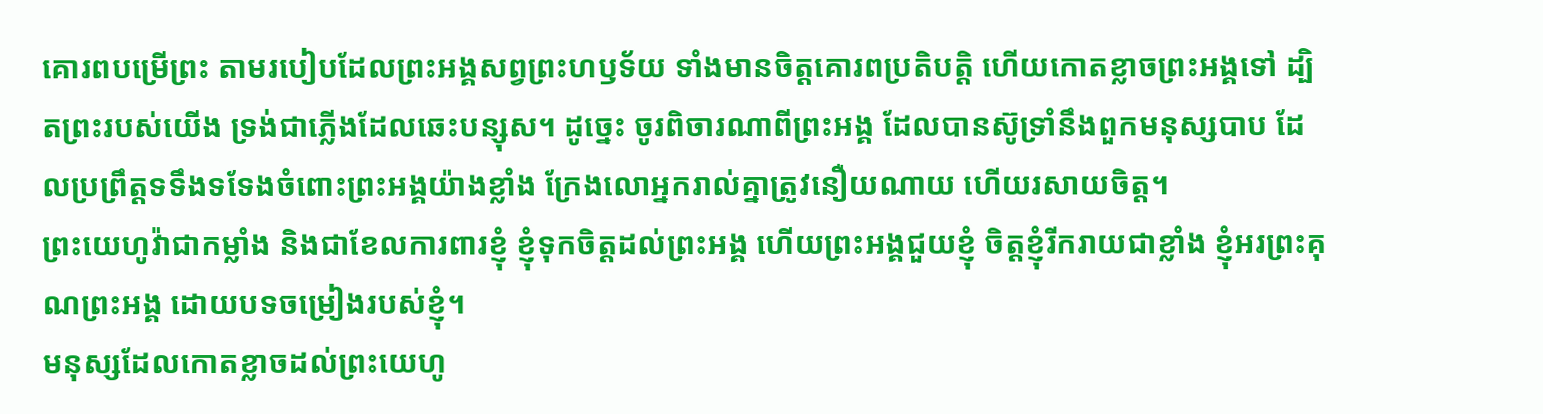គោរពបម្រើព្រះ តាមរបៀបដែលព្រះអង្គសព្វព្រះហឫទ័យ ទាំងមានចិត្តគោរពប្រតិបត្តិ ហើយកោតខ្លាចព្រះអង្គទៅ ដ្បិតព្រះរបស់យើង ទ្រង់ជាភ្លើងដែលឆេះបន្សុស។ ដូច្នេះ ចូរពិចារណាពីព្រះអង្គ ដែលបានស៊ូទ្រាំនឹងពួកមនុស្សបាប ដែលប្រព្រឹត្តទទឹងទទែងចំពោះព្រះអង្គយ៉ាងខ្លាំង ក្រែងលោអ្នករាល់គ្នាត្រូវនឿយណាយ ហើយរសាយចិត្ត។
ព្រះយេហូវ៉ាជាកម្លាំង និងជាខែលការពារខ្ញុំ ខ្ញុំទុកចិត្តដល់ព្រះអង្គ ហើយព្រះអង្គជួយខ្ញុំ ចិត្តខ្ញុំរីករាយជាខ្លាំង ខ្ញុំអរព្រះគុណព្រះអង្គ ដោយបទចម្រៀងរបស់ខ្ញុំ។
មនុស្សដែលកោតខ្លាចដល់ព្រះយេហូ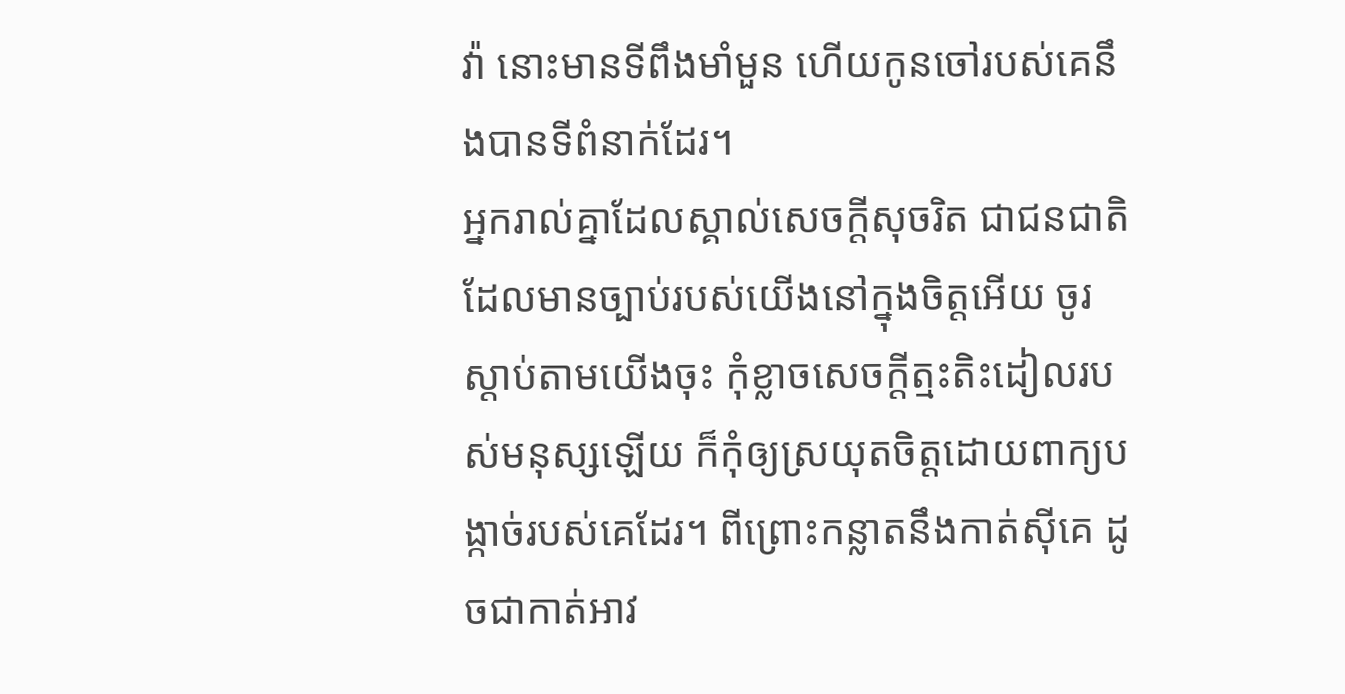វ៉ា នោះមានទីពឹងមាំមួន ហើយកូនចៅរបស់គេនឹងបានទីពំនាក់ដែរ។
អ្នករាល់គ្នាដែលស្គាល់សេចក្ដីសុចរិត ជាជនជាតិដែលមានច្បាប់របស់យើងនៅក្នុងចិត្តអើយ ចូរស្ដាប់តាមយើងចុះ កុំខ្លាចសេចក្ដីត្មះតិះដៀលរបស់មនុស្សឡើយ ក៏កុំឲ្យស្រយុតចិត្តដោយពាក្យបង្កាច់របស់គេដែរ។ ពីព្រោះកន្លាតនឹងកាត់ស៊ីគេ ដូចជាកាត់អាវ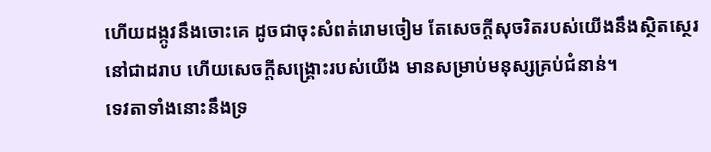ហើយដង្កូវនឹងចោះគេ ដូចជាចុះសំពត់រោមចៀម តែសេចក្ដីសុចរិតរបស់យើងនឹងស្ថិតស្ថេរនៅជាដរាប ហើយសេចក្ដីសង្គ្រោះរបស់យើង មានសម្រាប់មនុស្សគ្រប់ជំនាន់។
ទេវតាទាំងនោះនឹងទ្រ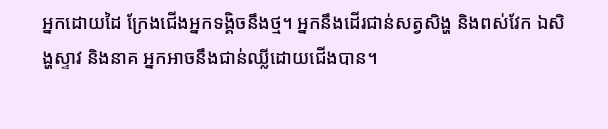អ្នកដោយដៃ ក្រែងជើងអ្នកទង្គិចនឹងថ្ម។ អ្នកនឹងដើរជាន់សត្វសិង្ហ និងពស់វែក ឯសិង្ហស្ទាវ និងនាគ អ្នកអាចនឹងជាន់ឈ្លីដោយជើងបាន។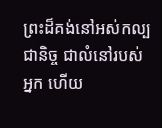ព្រះដ៏គង់នៅអស់កល្បជានិច្ច ជាលំនៅរបស់អ្នក ហើយ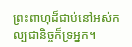ព្រះពាហុដ៏ជាប់នៅអស់កល្បជានិច្ចក៏ទ្រអ្នក។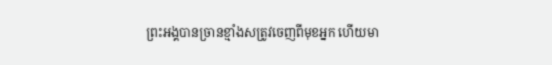ព្រះអង្គបានច្រានខ្មាំងសត្រូវចេញពីមុខអ្នក ហើយមា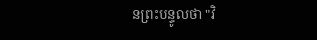នព្រះបន្ទូលថា "វិ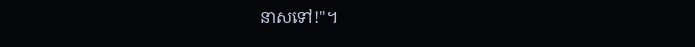នាសទៅ!"។